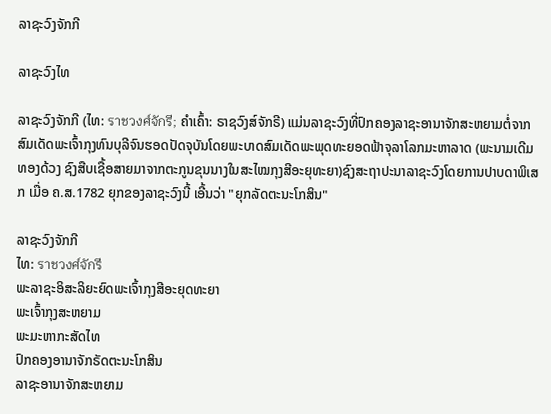ລາຊະວົງຈັກກີ

ລາຊະວົງໄທ

ລາຊະວົງຈັກກີ (ໄທ: ราชวงศ์จักรี; ຄຳເຄົ້າ: ຣາຊວົງສ໌ຈັກຣີ) ແມ່ນລາຊະວົງທີ່ປົກຄອງລາຊະອານາຈັກສະຫຍາມຕໍ່ຈາກສົມເດັດພະເຈົ້າກຸງທົນບຸລີຈົນຮອດປັດຈຸບັນໂດຍພະບາດສົມເດັດພະພຸດທະຍອດຟ້າຈຸລາໂລກມະຫາລາດ (ພະນາມເດີມ ທອງດ້ວງ ຊົງສືບເຊື້ອສາຍມາຈາກຕະກູນຂຸນນາງໃນສະໄໝກຸງສີອະຍຸທະຍາ)ຊົງສະຖາປະນາລາຊະວົງໂດຍການປາບດາພິເສກ ເມື່ອ ຄ.ສ.1782 ຍຸກຂອງລາຊະວົງນີ້ ເອີ້ນວ່າ "ຍຸກລັດຕະນະໂກສິນ"

ລາຊະວົງຈັກກີ
ໄທ: ราชวงศ์จักรี
ພະລາຊະອິສະລິຍະຍົດພະເຈົ້າກຸງສີອະຍຸດທະຍາ
ພະເຈົ້າກຸງສະຫຍາມ
ພະມະຫາກະສັດໄທ
ປົກຄອງອານາຈັກຣັດຕະນະໂກສິນ
ລາຊະອານາຈັກສະຫຍາມ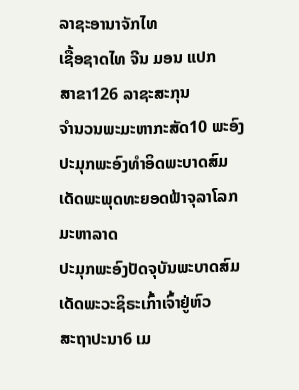ລາຊະອານາຈັກໄທ
ເຊື້ອຊາດໄທ ຈີນ ມອນ ແປກ
ສາຂາ126 ລາຊະສະກຸນ
ຈຳນວນພະມະຫາກະສັດ10 ພະອົງ
ປະມຸກພະອົງທຳອິດພະບາດສົມເດັດພະພຸດທະຍອດຟ້າຈຸລາໂລກມະຫາລາດ
ປະມຸກພະອົງປັດຈຸບັນພະບາດສົມເດັດພະວະຊິຣະເກົ້າເຈົ້າຢູ່ຫົວ
ສະຖາປະນາ6 ເມ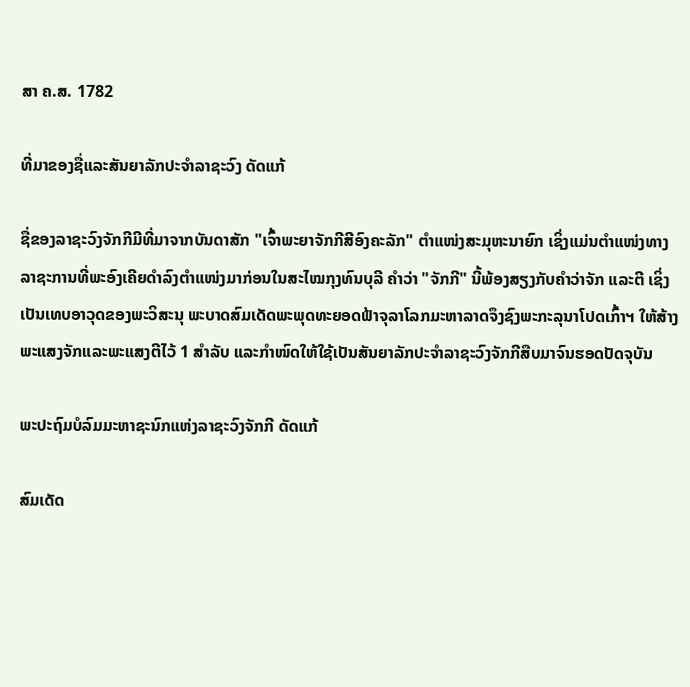ສາ ຄ.ສ. 1782

ທີ່ມາຂອງຊື່ແລະສັນຍາລັກປະຈຳລາຊະວົງ ດັດແກ້

ຊື່ຂອງລາຊະວົງຈັກກີມີທີ່ມາຈາກບັນດາສັກ "ເຈົ້າພະຍາຈັກກີສີອົງຄະລັກ" ຕຳແໜ່ງສະມຸຫະນາຍົກ ເຊິ່ງແມ່ນຕຳແໜ່ງທາງລາຊະການທີ່ພະອົງເຄີຍດຳລົງຕຳແໜ່ງມາກ່ອນໃນສະໄໝກຸງທົນບຸລີ ຄຳວ່າ "ຈັກກີ" ນີ້ພ້ອງສຽງກັບຄຳວ່າຈັກ ແລະຕີ ເຊິ່ງເປັນເທບອາວຸດຂອງພະວິສະນຸ ພະບາດສົມເດັດພະພຸດທະຍອດຟ້າຈຸລາໂລກມະຫາລາດຈຶງຊົງພະກະລຸນາໂປດເກົ້າຯ ໃຫ້ສ້າງພະແສງຈັກແລະພະແສງຕີໄວ້ 1 ສຳລັບ ແລະກຳໜົດໃຫ້ໃຊ້ເປັນສັນຍາລັກປະຈຳລາຊະວົງຈັກກີສືບມາຈົນຮອດປັດຈຸບັນ

ພະປະຖົມບໍລົມມະຫາຊະນົກແຫ່ງລາຊະວົງຈັກກີ ດັດແກ້

ສົມເດັດ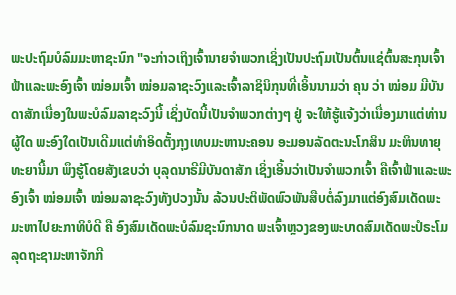ພະປະຖົມບໍລົມມະຫາຊະນົກ "ຈະກ່າວເຖິງເຈົ້ານາຍຈຳພວກເຊິ່ງເປັນປະຖົມເປັນຕົ້ນແຊ່ຕົ້ນສະກຸນເຈົ້າຟ້າແລະພະອົງເຈົ້າ ໝ່ອມເຈົ້າ ໝ່ອມລາຊະວົງແລະເຈົ້າລາຊິນິກຸນທີ່ເອິ້ນນາມວ່າ ຄຸນ ວ່າ ໝ່ອມ ມີບັນດາສັກເນື່ອງໃນພະບໍລົມລາຊະວົງນີ້ ເຊິ່ງບັດນີ້ເປັນຈຳພວກຕ່າງໆ ຢູ່ ຈະໃຫ້ຮູ້ແຈ້ງວ່າເນື່ອງມາແຕ່ທ່ານຜູ້ໃດ ພະອົງໃດເປັນເດີມແຕ່ທຳອິດຕັ້ງກຸງເທບມະຫານະຄອນ ອະມອນລັດຕະນະໂກສິນ ມະຫິນທາຍຸທະຍານີ້ມາ ພຶງຮູ້ໂດຍສັງເຂບວ່າ ບຸລຸດນາຣີມີບັນດາສັກ ເຊິ່ງເອິ້ນວ່າເປັນຈຳພວກເຈົ້າ ຄືເຈົ້າຟ້າແລະພະອົງເຈົ້າ ໝ່ອມເຈົ້າ ໝ່ອມລາຊະວົງທັງປວງນັ້ນ ລ້ວນປະຕິພັດພົວພັນສືບຕໍ່ລົງມາແຕ່ອົງສົມເດັດພະມະຫາໄປຍະກາທິບໍດີ ຄື ອົງສົມເດັດພະບໍລົມຊະນົກນາດ ພະເຈົ້າຫຼວງຂອງພະບາດສົມເດັດພະປໍຣະໂມລຸດຖະຊາມະຫາຈັກກີ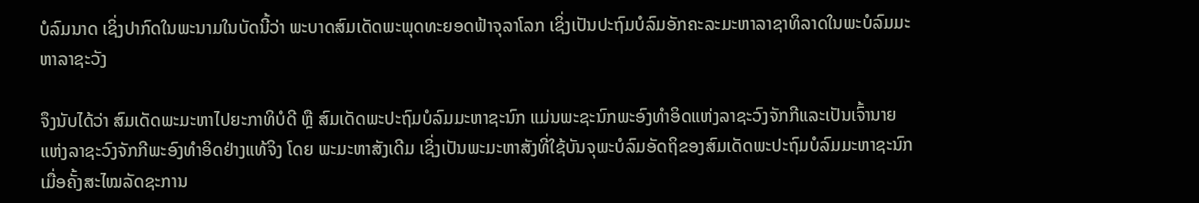ບໍລົມນາດ ເຊິ່ງປາກົດໃນພະນາມໃນບັດນີ້ວ່າ ພະບາດສົມເດັດພະພຸດທະຍອດຟ້າຈຸລາໂລກ ເຊິ່ງເປັນປະຖົມບໍລົມອັກຄະລະມະຫາລາຊາທິລາດໃນພະບໍລົມມະຫາລາຊະວັງ

ຈຶງນັບໄດ້ວ່າ ສົມເດັດພະມະຫາໄປຍະກາທິບໍດີ ຫຼື ສົມເດັດພະປະຖົມບໍລົມມະຫາຊະນົກ ແມ່ນພະຊະນົກພະອົງທຳອິດແຫ່ງລາຊະວົງຈັກກີແລະເປັນເຈົ້ານາຍແຫ່ງລາຊະວົງຈັກກີພະອົງທຳອິດຢ່າງແທ້ຈິງ ໂດຍ ພະມະຫາສັງເດີມ ເຊິ່ງເປັນພະມະຫາສັງທີ່ໃຊ້ບັນຈຸພະບໍລົມອັດຖິຂອງສົມເດັດພະປະຖົມບໍລົມມະຫາຊະນົກ ເມື່ອຄັ້ງສະໄໝລັດຊະການ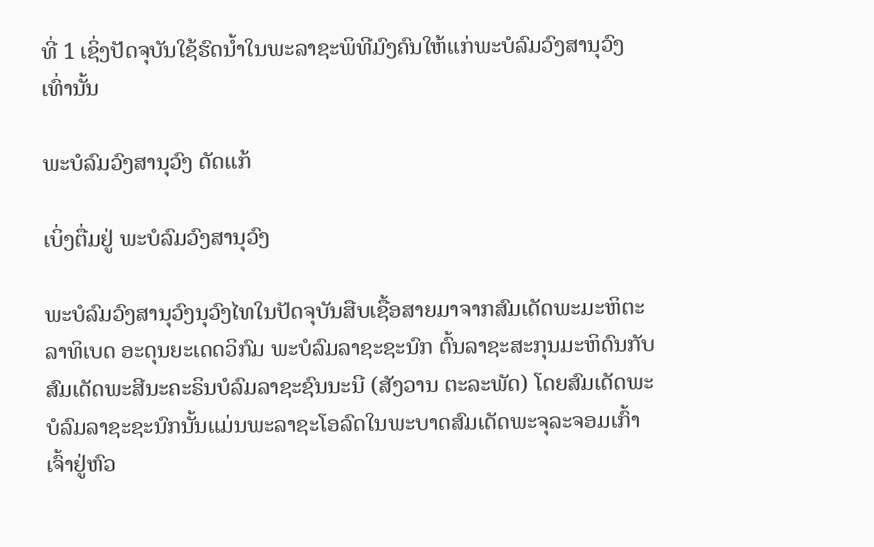ທີ່ 1 ເຊິ່ງປັດຈຸບັນໃຊ້ຮົດນ້ຳໃນພະລາຊະພິທີມົງຄົນໃຫ້ແກ່ພະບໍລົມວົງສານຸວົງເທົ່ານັ້ນ

ພະບໍລົມວົງສານຸວົງ ດັດແກ້

ເບິ່ງຕື່ມຢູ່ ພະບໍລົມວົງສານຸວົງ

ພະບໍລົມວົງສານຸວົງນຸວົງໄທໃນປັດຈຸບັນສືບເຊື້ອສາຍມາຈາກສົມເດັດພະມະຫິຕະລາທິເບດ ອະດຸນຍະເດດວິກົມ ພະບໍລົມລາຊະຊະນົກ ຕົ້ນລາຊະສະກຸນມະຫິດົນກັບສົມເດັດພະສີນະຄະຣິນບໍລົມລາຊະຊົນນະນີ (ສັງວານ ຕະລະພັດ) ໂດຍສົມເດັດພະບໍລົມລາຊະຊະນົກນັ້ນແມ່ນພະລາຊະໂອລົດໃນພະບາດສົມເດັດພະຈຸລະຈອມເກົ້າເຈົ້າຢູ່ຫົວ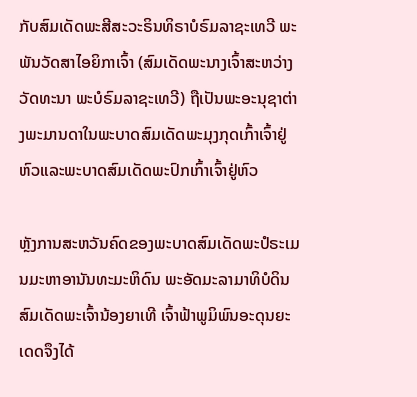ກັບສົມເດັດພະສີສະວະຣິນທິຣາບໍຣົມລາຊະເທວີ ພະພັນວັດສາໄອຍິກາເຈົ້າ (ສົມເດັດພະນາງເຈົ້າສະຫວ່າງວັດທະນາ ພະບໍຣົມລາຊະເທວີ) ຖືເປັນພະອະນຸຊາຕ່າງພະມານດາໃນພະບາດສົມເດັດພະມຸງກຸດເກົ້າເຈົ້າຢູ່ຫົວແລະພະບາດສົມເດັດພະປົກເກົ້າເຈົ້າຢູ່ຫົວ

ຫຼັງການສະຫວັນຄົດຂອງພະບາດສົມເດັດພະປໍຣະເມນມະຫາອານັນທະມະຫິດົນ ພະອັດມະລາມາທິບໍດິນ ສົມເດັດພະເຈົ້ານ້ອງຍາເທີ ເຈົ້າຟ້າພູມິພົນອະດຸນຍະເດດຈຶງໄດ້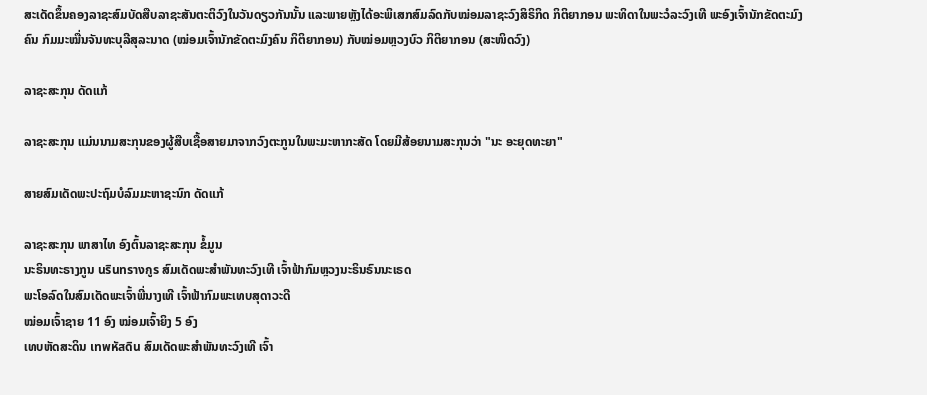ສະເດັດຂຶ້ນຄອງລາຊະສົມບັດສືບລາຊະສັນຕະຕິວົງໃນວັນດຽວກັນນັ້ນ ແລະພາຍຫຼັງໄດ້ອະພິເສກສົມລົດກັບໝ່ອມລາຊະວົງສິຣິກິດ ກິຕິຍາກອນ ພະທິດາໃນພະວໍລະວົງເທີ ພະອົງເຈົ້ານັກຂັດຕະມົງຄົນ ກົມມະໝື່ນຈັນທະບຸລີສຸລະນາດ (ໝ່ອມເຈົ້ານັກຂັດຕະມົງຄົນ ກິຕິຍາກອນ) ກັບໝ່ອມຫຼວງບົວ ກິຕິຍາກອນ (ສະໜິດວົງ)

ລາຊະສະກຸນ ດັດແກ້

ລາຊະສະກຸນ ແມ່ນນາມສະກຸນຂອງຜູ້ສືບເຊື້ອສາຍມາຈາກວົງຕະກູນໃນພະມະຫາກະສັດ ໂດຍມີສ້ອຍນາມສະກຸນວ່າ "ນະ ອະຍຸດທະຍາ"

ສາຍສົມເດັດພະປະຖົມບໍລົມມະຫາຊະນົກ ດັດແກ້

ລາຊະສະກຸນ ພາສາໄທ ອົງຕົ້ນລາຊະສະກຸນ ຂໍ້ມູນ
ນະຣິນທະຣາງກູນ นรินทรางกูร ສົມເດັດພະສຳພັນທະວົງເທີ ເຈົ້າຟ້າກົມຫຼວງນະຣິນຣົນນະເຣດ
ພະໂອລົດໃນສົມເດັດພະເຈົ້າພີ່ນາງເທີ ເຈົ້າຟ້າກົມພະເທບສຸດາວະດີ
ໝ່ອມເຈົ້າຊາຍ 11 ອົງ ໝ່ອມເຈົ້າຍິງ 5 ອົງ
ເທບຫັດສະດິນ เทพหัสดิน ສົມເດັດພະສຳພັນທະວົງເທີ ເຈົ້າ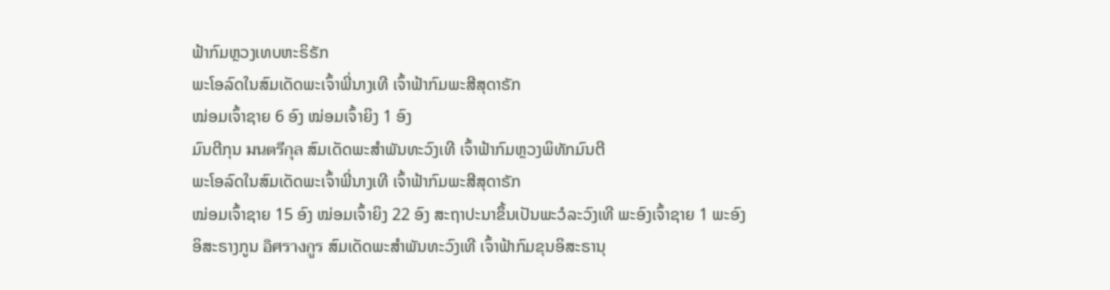ຟ້າກົມຫຼວງເທບຫະຣິຣັກ
ພະໂອລົດໃນສົມເດັດພະເຈົ້າພີ່ນາງເທີ ເຈົ້າຟ້າກົມພະສີສຸດາຣັກ
ໝ່ອມເຈົ້າຊາຍ 6 ອົງ ໝ່ອມເຈົ້າຍິງ 1 ອົງ
ມົນຕີກຸນ มนตรีกุล ສົມເດັດພະສຳພັນທະວົງເທີ ເຈົ້າຟ້າກົມຫຼວງພິທັກມົນຕີ
ພະໂອລົດໃນສົມເດັດພະເຈົ້າພີ່ນາງເທີ ເຈົ້າຟ້າກົມພະສີສຸດາຣັກ
ໝ່ອມເຈົ້າຊາຍ 15 ອົງ ໝ່ອມເຈົ້າຍິງ 22 ອົງ ສະຖາປະນາຂຶ້ນເປັນພະວໍລະວົງເທີ ພະອົງເຈົ້າຊາຍ 1 ພະອົງ
ອິສະຣາງກູນ อิศรางกูร ສົມເດັດພະສຳພັນທະວົງເທີ ເຈົ້າຟ້າກົມຂຸນອິສະຣານຸ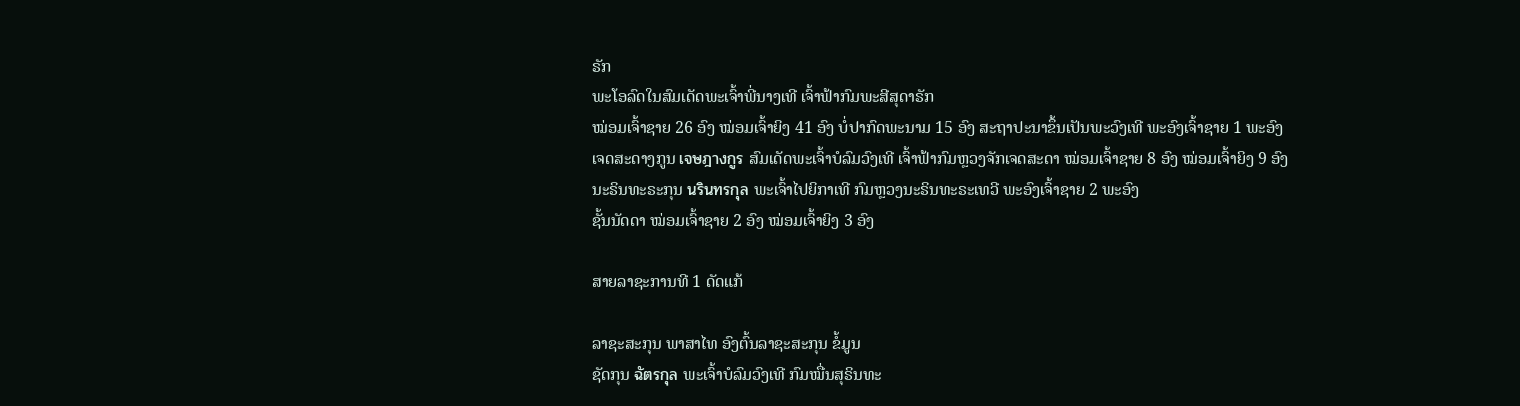ຣັກ
ພະໂອລົດໃນສົມເດັດພະເຈົ້າພີ່ນາງເທີ ເຈົ້າຟ້າກົມພະສີສຸດາຣັກ
ໝ່ອມເຈົ້າຊາຍ 26 ອົງ ໝ່ອມເຈົ້າຍິງ 41 ອົງ ບໍ່ປາກົດພະນາມ 15 ອົງ ສະຖາປະນາຂຶ້ນເປັນພະວົງເທີ ພະອົງເຈົ້າຊາຍ 1 ພະອົງ
ເຈດສະດາງກູນ เจษฎางกูร ສົມເດັດພະເຈົ້າບໍລົມວົງເທີ ເຈົ້າຟ້າກົມຫຼວງຈັກເຈດສະດາ ໝ່ອມເຈົ້າຊາຍ 8 ອົງ ໝ່ອມເຈົ້າຍິງ 9 ອົງ
ນະຣິນທະຣະກຸນ นรินทรกุล ພະເຈົ້າໄປຍິກາເທີ ກົມຫຼວງນະຣິນທະຣະເທວີ ພະອົງເຈົ້າຊາຍ 2 ພະອົງ
ຊັ້ນນັດດາ ໝ່ອມເຈົ້າຊາຍ 2 ອົງ ໝ່ອມເຈົ້າຍິງ 3 ອົງ

ສາຍລາຊະການທີ 1 ດັດແກ້

ລາຊະສະກຸນ ພາສາໄທ ອົງຕົ້ນລາຊະສະກຸນ ຂໍ້ມູນ
ຊັດກຸນ ฉัตรกุล ພະເຈົ້າບໍລົມວົງເທີ ກົມໝື່ນສຸຣິນທະ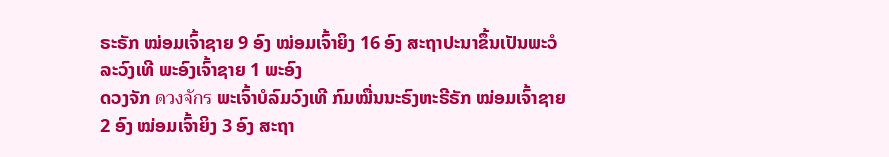ຣະຣັກ ໝ່ອມເຈົ້າຊາຍ 9 ອົງ ໝ່ອມເຈົ້າຍິງ 16 ອົງ ສະຖາປະນາຂຶ້ນເປັນພະວໍລະວົງເທີ ພະອົງເຈົ້າຊາຍ 1 ພະອົງ
ດວງຈັກ ดวงจักร ພະເຈົ້າບໍລົມວົງເທີ ກົມໝື່ນນະຣົງຫະຣີຣັກ ໝ່ອມເຈົ້າຊາຍ 2 ອົງ ໝ່ອມເຈົ້າຍິງ 3 ອົງ ສະຖາ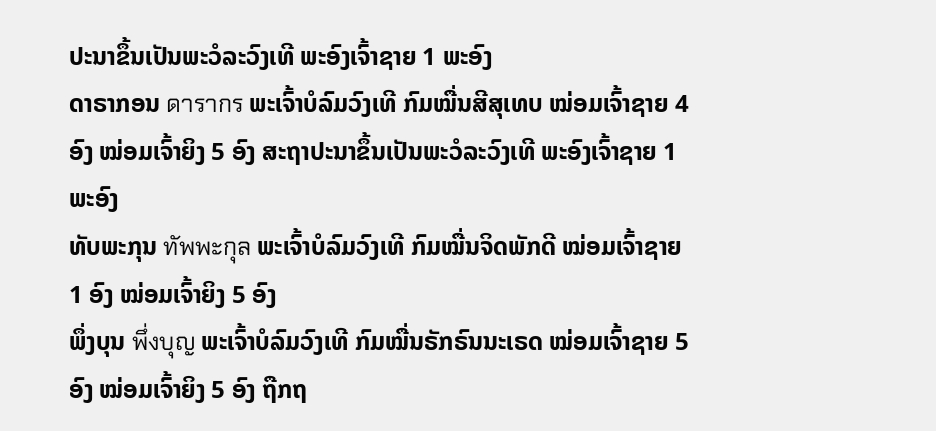ປະນາຂຶ້ນເປັນພະວໍລະວົງເທີ ພະອົງເຈົ້າຊາຍ 1 ພະອົງ
ດາຣາກອນ ดารากร ພະເຈົ້າບໍລົມວົງເທີ ກົມໝື່ນສີສຸເທບ ໝ່ອມເຈົ້າຊາຍ 4 ອົງ ໝ່ອມເຈົ້າຍິງ 5 ອົງ ສະຖາປະນາຂຶ້ນເປັນພະວໍລະວົງເທີ ພະອົງເຈົ້າຊາຍ 1 ພະອົງ
ທັບພະກຸນ ทัพพะกุล ພະເຈົ້າບໍລົມວົງເທີ ກົມໝື່ນຈິດພັກດີ ໝ່ອມເຈົ້າຊາຍ 1 ອົງ ໝ່ອມເຈົ້າຍິງ 5 ອົງ
ພຶ່ງບຸນ พึ่งบุญ ພະເຈົ້າບໍລົມວົງເທີ ກົມໝື່ນຣັກຣົນນະເຣດ ໝ່ອມເຈົ້າຊາຍ 5 ອົງ ໝ່ອມເຈົ້າຍິງ 5 ອົງ ຖືກຖ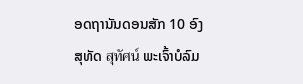ອດຖານັນດອນສັກ 10 ອົງ
ສຸທັດ สุทัศน์ ພະເຈົ້າບໍລົມ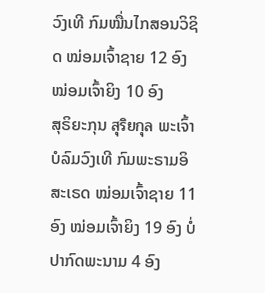ວົງເທີ ກົມໝື່ນໄກສອນວິຊິດ ໝ່ອມເຈົ້າຊາຍ 12 ອົງ ໝ່ອມເຈົ້າຍິງ 10 ອົງ
ສຸຣິຍະກຸນ สุริยกุล ພະເຈົ້າບໍລົມວົງເທີ ກົມພະຣາມອິສະເຣດ ໝ່ອມເຈົ້າຊາຍ 11 ອົງ ໝ່ອມເຈົ້າຍິງ 19 ອົງ ບໍ່ປາກົດພະນາມ 4 ອົງ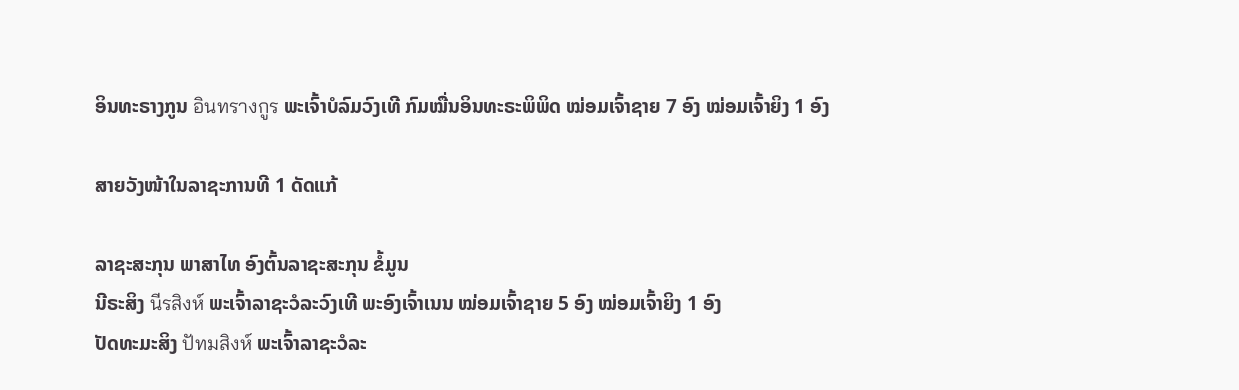ອິນທະຣາງກູນ อินทรางกูร ພະເຈົ້າບໍລົມວົງເທີ ກົມໝື່ນອິນທະຣະພິພິດ ໝ່ອມເຈົ້າຊາຍ 7 ອົງ ໝ່ອມເຈົ້າຍິງ 1 ອົງ

ສາຍວັງໜ້າໃນລາຊະການທີ 1 ດັດແກ້

ລາຊະສະກຸນ ພາສາໄທ ອົງຕົ້ນລາຊະສະກຸນ ຂໍ້ມູນ
ນີຣະສິງ นีรสิงห์ ພະເຈົ້າລາຊະວໍລະວົງເທີ ພະອົງເຈົ້າເນນ ໝ່ອມເຈົ້າຊາຍ 5 ອົງ ໝ່ອມເຈົ້າຍິງ 1 ອົງ
ປັດທະມະສິງ ปัทมสิงห์ ພະເຈົ້າລາຊະວໍລະ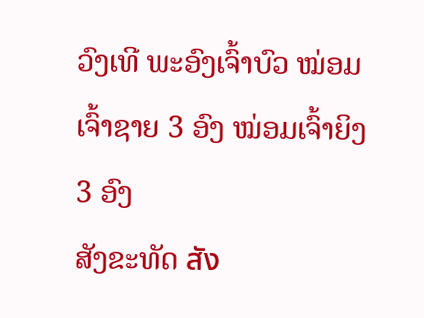ວົງເທີ ພະອົງເຈົ້າບົວ ໝ່ອມເຈົ້າຊາຍ 3 ອົງ ໝ່ອມເຈົ້າຍິງ 3 ອົງ
ສັງຂະທັດ สัง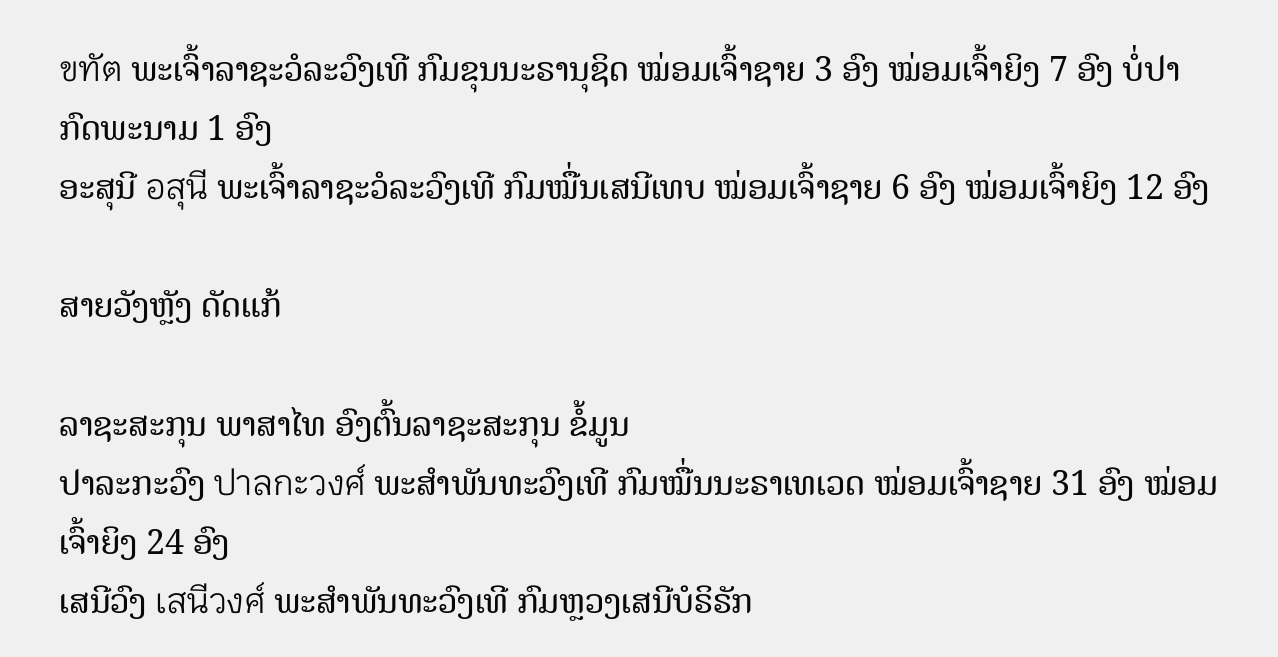ขทัต ພະເຈົ້າລາຊະວໍລະວົງເທີ ກົມຂຸນນະຣານຸຊິດ ໝ່ອມເຈົ້າຊາຍ 3 ອົງ ໝ່ອມເຈົ້າຍິງ 7 ອົງ ບໍ່ປາກົດພະນາມ 1 ອົງ
ອະສຸນີ อสุนี ພະເຈົ້າລາຊະວໍລະວົງເທີ ກົມໝື່ນເສນີເທບ ໝ່ອມເຈົ້າຊາຍ 6 ອົງ ໝ່ອມເຈົ້າຍິງ 12 ອົງ

ສາຍວັງຫຼັງ ດັດແກ້

ລາຊະສະກຸນ ພາສາໄທ ອົງຕົ້ນລາຊະສະກຸນ ຂໍ້ມູນ
ປາລະກະວົງ ปาลกะวงศ์ ພະສຳພັນທະວົງເທີ ກົມໝື່ນນະຣາເທເວດ ໝ່ອມເຈົ້າຊາຍ 31 ອົງ ໝ່ອມເຈົ້າຍິງ 24 ອົງ
ເສນີວົງ เสนีวงศ์ ພະສຳພັນທະວົງເທີ ກົມຫຼວງເສນີບໍຣິຣັກ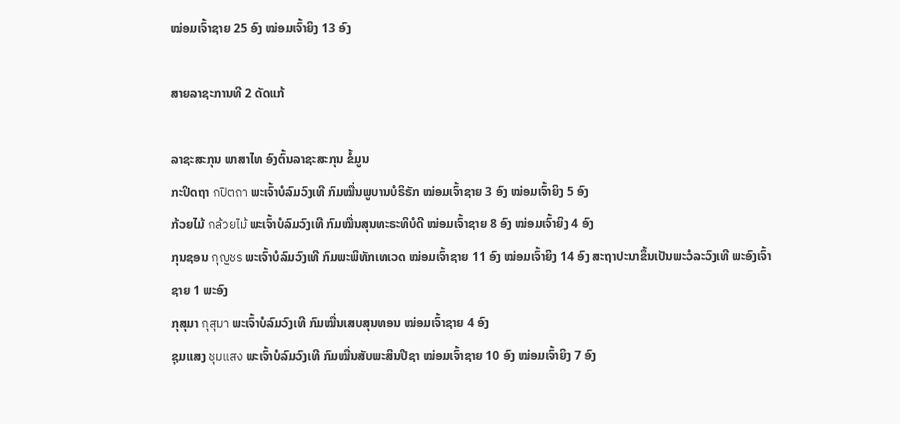ໝ່ອມເຈົ້າຊາຍ 25 ອົງ ໝ່ອມເຈົ້າຍິງ 13 ອົງ

ສາຍລາຊະການທີ 2 ດັດແກ້

ລາຊະສະກຸນ ພາສາໄທ ອົງຕົ້ນລາຊະສະກຸນ ຂໍ້ມູນ
ກະປິດຖາ กปิตถา ພະເຈົ້າບໍລົມວົງເທີ ກົມໝື່ນພູບານບໍຣິຣັກ ໝ່ອມເຈົ້າຊາຍ 3 ອົງ ໝ່ອມເຈົ້າຍິງ 5 ອົງ
ກ້ວຍໄມ້ กล้วยไม้ ພະເຈົ້າບໍລົມວົງເທີ ກົມໝື່ນສຸນທະຣະທິບໍດີ ໝ່ອມເຈົ້າຊາຍ 8 ອົງ ໝ່ອມເຈົ້າຍິງ 4 ອົງ
ກຸນຊອນ กุญชร ພະເຈົ້າບໍລົມວົງເທີ ກົມພະພິທັກເທເວດ ໝ່ອມເຈົ້າຊາຍ 11 ອົງ ໝ່ອມເຈົ້າຍິງ 14 ອົງ ສະຖາປະນາຂຶ້ນເປັນພະວໍລະວົງເທີ ພະອົງເຈົ້າຊາຍ 1 ພະອົງ
ກຸສຸມາ กุสุมา ພະເຈົ້າບໍລົມວົງເທີ ກົມໝື່ນເສບສຸນທອນ ໝ່ອມເຈົ້າຊາຍ 4 ອົງ
ຊຸມແສງ ชุมแสง ພະເຈົ້າບໍລົມວົງເທີ ກົມໝື່ນສັບພະສິນປີຊາ ໝ່ອມເຈົ້າຊາຍ 10 ອົງ ໝ່ອມເຈົ້າຍິງ 7 ອົງ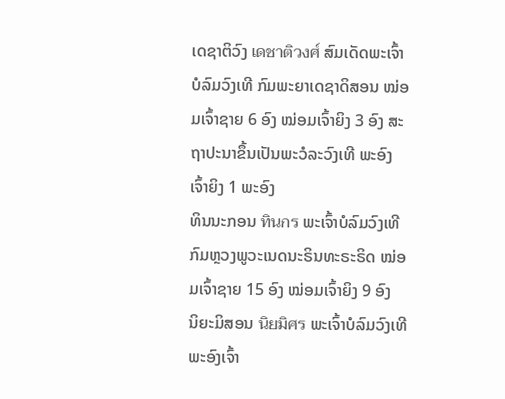ເດຊາຕິວົງ เดชาติวงศ์ ສົມເດັດພະເຈົ້າບໍລົມວົງເທີ ກົມພະຍາເດຊາດິສອນ ໝ່ອມເຈົ້າຊາຍ 6 ອົງ ໝ່ອມເຈົ້າຍິງ 3 ອົງ ສະຖາປະນາຂຶ້ນເປັນພະວໍລະວົງເທີ ພະອົງເຈົ້າຍິງ 1 ພະອົງ
ທິນນະກອນ ทินกร ພະເຈົ້າບໍລົມວົງເທີ ກົມຫຼວງພູວະເນດນະຣິນທະຣະຣິດ ໝ່ອມເຈົ້າຊາຍ 15 ອົງ ໝ່ອມເຈົ້າຍິງ 9 ອົງ
ນິຍະມິສອນ นิยมิศร ພະເຈົ້າບໍລົມວົງເທີ ພະອົງເຈົ້າ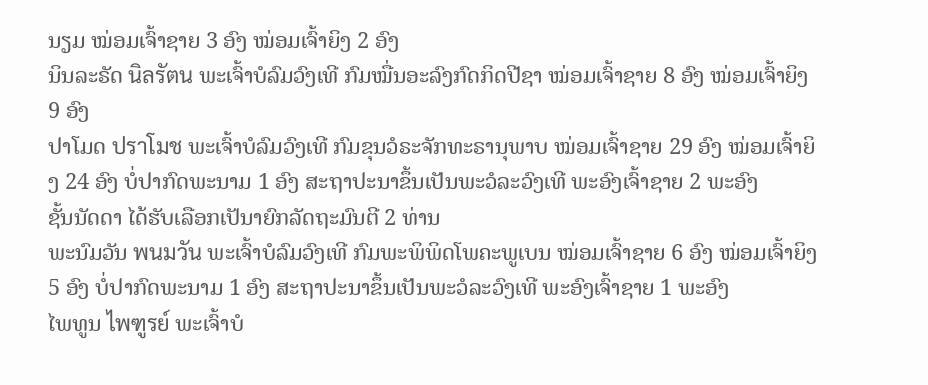ນຽມ ໝ່ອມເຈົ້າຊາຍ 3 ອົງ ໝ່ອມເຈົ້າຍິງ 2 ອົງ
ນິນລະຣັດ นิลรัตน ພະເຈົ້າບໍລົມວົງເທີ ກົມໝື່ນອະລົງກົດກິດປີຊາ ໝ່ອມເຈົ້າຊາຍ 8 ອົງ ໝ່ອມເຈົ້າຍິງ 9 ອົງ
ປາໂມດ ปราโมช ພະເຈົ້າບໍລົມວົງເທີ ກົມຂຸນວໍຣະຈັກທະຣານຸພາບ ໝ່ອມເຈົ້າຊາຍ 29 ອົງ ໝ່ອມເຈົ້າຍິງ 24 ອົງ ບໍ່ປາກົດພະນາມ 1 ອົງ ສະຖາປະນາຂຶ້ນເປັນພະວໍລະວົງເທີ ພະອົງເຈົ້າຊາຍ 2 ພະອົງ
ຊັ້ນນັດດາ ໄດ້ຮັບເລືອກເປັນາຍົກລັດຖະມົນຕີ 2 ທ່ານ
ພະນົມວັນ พนมวัน ພະເຈົ້າບໍລົມວົງເທີ ກົມພະພິພິດໂພຄະພູເບນ ໝ່ອມເຈົ້າຊາຍ 6 ອົງ ໝ່ອມເຈົ້າຍິງ 5 ອົງ ບໍ່ປາກົດພະນາມ 1 ອົງ ສະຖາປະນາຂຶ້ນເປັນພະວໍລະວົງເທີ ພະອົງເຈົ້າຊາຍ 1 ພະອົງ
ໄພທູນ ไพฑูรย์ ພະເຈົ້າບໍ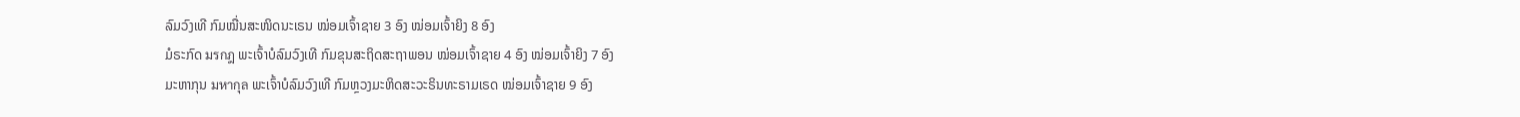ລົມວົງເທີ ກົມໝື່ນສະໜິດນະເຣນ ໝ່ອມເຈົ້າຊາຍ 3 ອົງ ໝ່ອມເຈົ້າຍິງ 8 ອົງ
ມໍຣະກົດ มรกฎ ພະເຈົ້າບໍລົມວົງເທີ ກົມຂຸນສະຖິດສະຖາພອນ ໝ່ອມເຈົ້າຊາຍ 4 ອົງ ໝ່ອມເຈົ້າຍິງ 7 ອົງ
ມະຫາກຸນ มหากุล ພະເຈົ້າບໍລົມວົງເທີ ກົມຫຼວງມະຫິດສະວະຣິນທະຣາມເຣດ ໝ່ອມເຈົ້າຊາຍ 9 ອົງ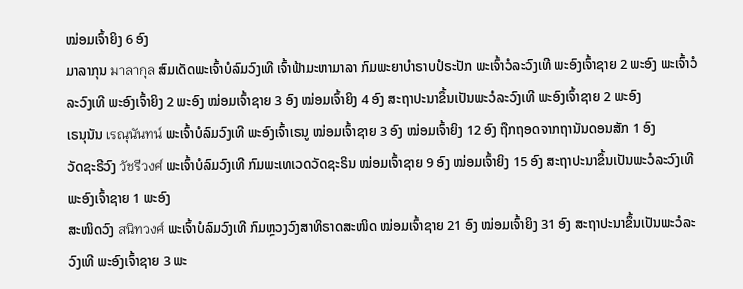ໝ່ອມເຈົ້າຍິງ 6 ອົງ
ມາລາກຸນ มาลากุล ສົມເດັດພະເຈົ້າບໍລົມວົງເທີ ເຈົ້າຟ້າມະຫາມາລາ ກົມພະຍາບຳຣາບປໍຣະປັກ ພະເຈົ້າວໍລະວົງເທີ ພະອົງເຈົ້າຊາຍ 2 ພະອົງ ພະເຈົ້າວໍລະວົງເທີ ພະອົງເຈົ້າຍິງ 2 ພະອົງ ໝ່ອມເຈົ້າຊາຍ 3 ອົງ ໝ່ອມເຈົ້າຍິງ 4 ອົງ ສະຖາປະນາຂຶ້ນເປັນພະວໍລະວົງເທີ ພະອົງເຈົ້າຊາຍ 2 ພະອົງ
ເຣນຸນັນ เรณุนันทน์ ພະເຈົ້າບໍລົມວົງເທີ ພະອົງເຈົ້າເຣນູ ໝ່ອມເຈົ້າຊາຍ 3 ອົງ ໝ່ອມເຈົ້າຍິງ 12 ອົງ ຖືກຖອດຈາກຖານັນດອນສັກ 1 ອົງ
ວັດຊະຣີວົງ วัชรีวงศ์ ພະເຈົ້າບໍລົມວົງເທີ ກົມພະເທເວດວັດຊະຣິນ ໝ່ອມເຈົ້າຊາຍ 9 ອົງ ໝ່ອມເຈົ້າຍິງ 15 ອົງ ສະຖາປະນາຂຶ້ນເປັນພະວໍລະວົງເທີ ພະອົງເຈົ້າຊາຍ 1 ພະອົງ
ສະໜິດວົງ สนิทวงศ์ ພະເຈົ້າບໍລົມວົງເທີ ກົມຫຼວງວົງສາທິຣາດສະໜິດ ໝ່ອມເຈົ້າຊາຍ 21 ອົງ ໝ່ອມເຈົ້າຍິງ 31 ອົງ ສະຖາປະນາຂຶ້ນເປັນພະວໍລະວົງເທີ ພະອົງເຈົ້າຊາຍ 3 ພະ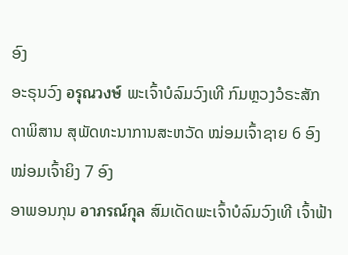ອົງ
ອະຣຸນວົງ อรุณวงษ์ ພະເຈົ້າບໍລົມວົງເທີ ກົມຫຼວງວໍຣະສັກດາພິສານ ສຸພັດທະນາການສະຫວັດ ໝ່ອມເຈົ້າຊາຍ 6 ອົງ ໝ່ອມເຈົ້າຍິງ 7 ອົງ
ອາພອນກຸນ อาภรณ์กุล ສົມເດັດພະເຈົ້າບໍລົມວົງເທີ ເຈົ້າຟ້າ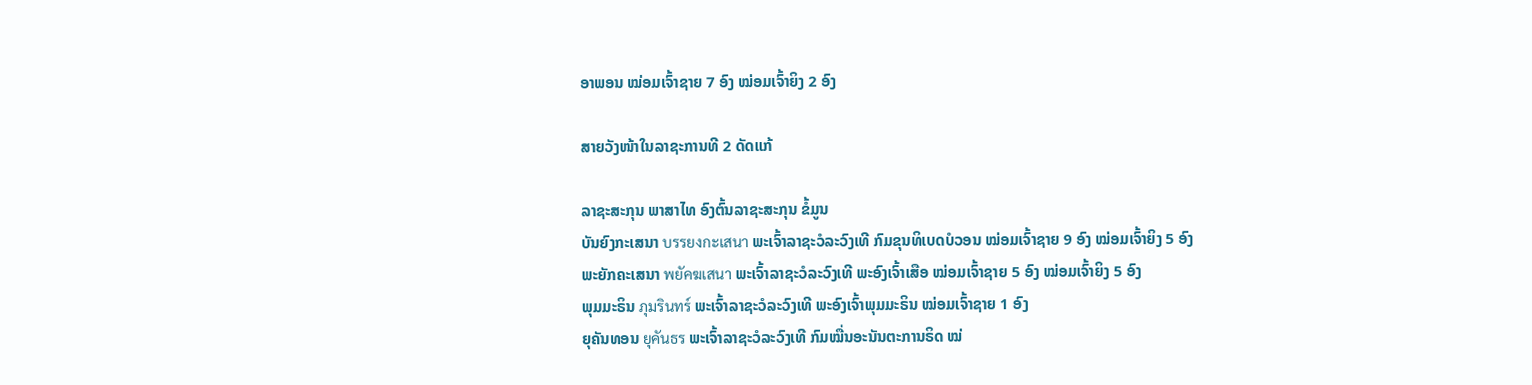ອາພອນ ໝ່ອມເຈົ້າຊາຍ 7 ອົງ ໝ່ອມເຈົ້າຍິງ 2 ອົງ

ສາຍວັງໜ້າໃນລາຊະການທີ 2 ດັດແກ້

ລາຊະສະກຸນ ພາສາໄທ ອົງຕົ້ນລາຊະສະກຸນ ຂໍ້ມູນ
ບັນຍົງກະເສນາ บรรยงกะเสนา ພະເຈົ້າລາຊະວໍລະວົງເທີ ກົມຂຸນທິເບດບໍວອນ ໝ່ອມເຈົ້າຊາຍ 9 ອົງ ໝ່ອມເຈົ້າຍິງ 5 ອົງ
ພະຍັກຄະເສນາ พยัคฆเสนา ພະເຈົ້າລາຊະວໍລະວົງເທີ ພະອົງເຈົ້າເສືອ ໝ່ອມເຈົ້າຊາຍ 5 ອົງ ໝ່ອມເຈົ້າຍິງ 5 ອົງ
ພຸມມະຣິນ ภุมรินทร์ ພະເຈົ້າລາຊະວໍລະວົງເທີ ພະອົງເຈົ້າພຸມມະຣິນ ໝ່ອມເຈົ້າຊາຍ 1 ອົງ
ຍຸຄັນທອນ ยุคันธร ພະເຈົ້າລາຊະວໍລະວົງເທີ ກົມໝື່ນອະນັນຕະການຣິດ ໝ່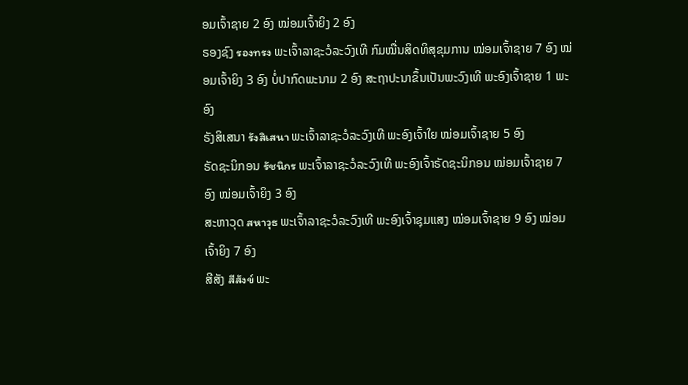ອມເຈົ້າຊາຍ 2 ອົງ ໝ່ອມເຈົ້າຍິງ 2 ອົງ
ຣອງຊົງ รองทรง ພະເຈົ້າລາຊະວໍລະວົງເທີ ກົມໝື່ນສິດທິສຸຂຸມການ ໝ່ອມເຈົ້າຊາຍ 7 ອົງ ໝ່ອມເຈົ້າຍິງ 3 ອົງ ບໍ່ປາກົດພະນາມ 2 ອົງ ສະຖາປະນາຂຶ້ນເປັນພະວົງເທີ ພະອົງເຈົ້າຊາຍ 1 ພະອົງ
ຣັງສິເສນາ รังสิเสนา ພະເຈົ້າລາຊະວໍລະວົງເທີ ພະອົງເຈົ້າໃຍ ໝ່ອມເຈົ້າຊາຍ 5 ອົງ
ຣັດຊະນິກອນ รัชนิกร ພະເຈົ້າລາຊະວໍລະວົງເທີ ພະອົງເຈົ້າຣັດຊະນິກອນ ໝ່ອມເຈົ້າຊາຍ 7 ອົງ ໝ່ອມເຈົ້າຍິງ 3 ອົງ
ສະຫາວຸດ สหาวุธ ພະເຈົ້າລາຊະວໍລະວົງເທີ ພະອົງເຈົ້າຊຸມແສງ ໝ່ອມເຈົ້າຊາຍ 9 ອົງ ໝ່ອມເຈົ້າຍິງ 7 ອົງ
ສີສັງ สีสังข์ ພະ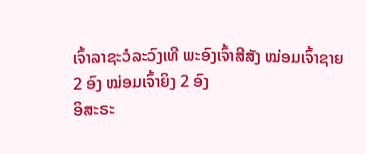ເຈົ້າລາຊະວໍລະວົງເທີ ພະອົງເຈົ້າສີສັງ ໝ່ອມເຈົ້າຊາຍ 2 ອົງ ໝ່ອມເຈົ້າຍິງ 2 ອົງ
ອິສະຣະ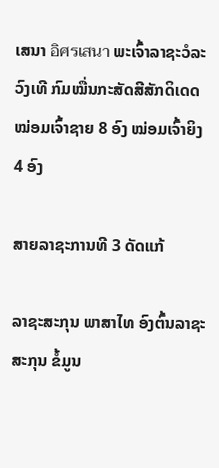ເສນາ อิศรเสนา ພະເຈົ້າລາຊະວໍລະວົງເທີ ກົມໝື່ນກະສັດສີສັກດິເດດ ໝ່ອມເຈົ້າຊາຍ 8 ອົງ ໝ່ອມເຈົ້າຍິງ 4 ອົງ

ສາຍລາຊະການທີ 3 ດັດແກ້

ລາຊະສະກຸນ ພາສາໄທ ອົງຕົ້ນລາຊະສະກຸນ ຂໍ້ມູນ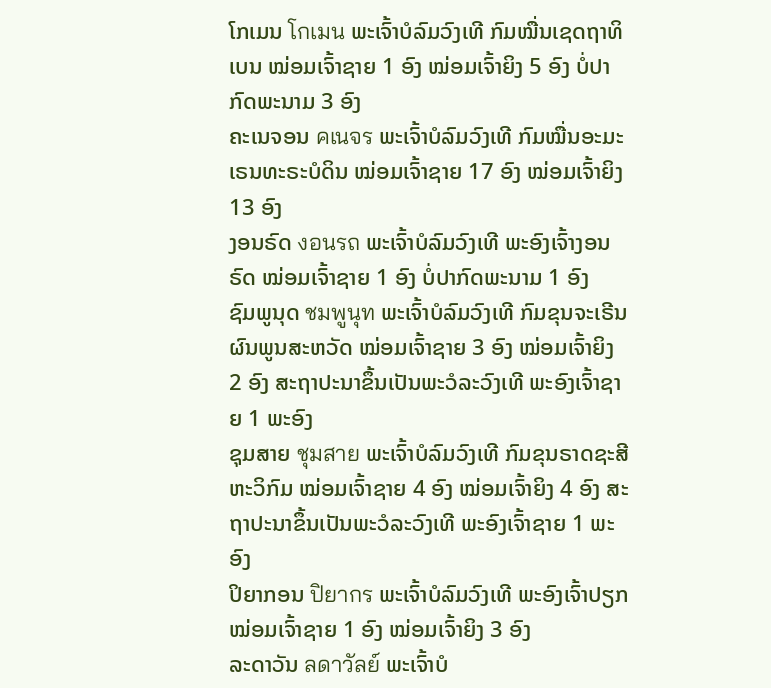ໂກເມນ โกเมน ພະເຈົ້າບໍລົມວົງເທີ ກົມໝື່ນເຊດຖາທິເບນ ໝ່ອມເຈົ້າຊາຍ 1 ອົງ ໝ່ອມເຈົ້າຍິງ 5 ອົງ ບໍ່ປາກົດພະນາມ 3 ອົງ
ຄະເນຈອນ คเนจร ພະເຈົ້າບໍລົມວົງເທີ ກົມໝື່ນອະມະເຣນທະຣະບໍດິນ ໝ່ອມເຈົ້າຊາຍ 17 ອົງ ໝ່ອມເຈົ້າຍິງ 13 ອົງ
ງອນຣົດ งอนรถ ພະເຈົ້າບໍລົມວົງເທີ ພະອົງເຈົ້າງອນຣົດ ໝ່ອມເຈົ້າຊາຍ 1 ອົງ ບໍ່ປາກົດພະນາມ 1 ອົງ
ຊົມພູນຸດ ชมพูนุท ພະເຈົ້າບໍລົມວົງເທີ ກົມຂຸນຈະເຣີນຜົນພູນສະຫວັດ ໝ່ອມເຈົ້າຊາຍ 3 ອົງ ໝ່ອມເຈົ້າຍິງ 2 ອົງ ສະຖາປະນາຂຶ້ນເປັນພະວໍລະວົງເທີ ພະອົງເຈົ້າຊາຍ 1 ພະອົງ
ຊຸມສາຍ ชุมสาย ພະເຈົ້າບໍລົມວົງເທີ ກົມຂຸນຣາດຊະສີຫະວິກົມ ໝ່ອມເຈົ້າຊາຍ 4 ອົງ ໝ່ອມເຈົ້າຍິງ 4 ອົງ ສະຖາປະນາຂຶ້ນເປັນພະວໍລະວົງເທີ ພະອົງເຈົ້າຊາຍ 1 ພະອົງ
ປິຍາກອນ ปิยากร ພະເຈົ້າບໍລົມວົງເທີ ພະອົງເຈົ້າປຽກ ໝ່ອມເຈົ້າຊາຍ 1 ອົງ ໝ່ອມເຈົ້າຍິງ 3 ອົງ
ລະດາວັນ ลดาวัลย์ ພະເຈົ້າບໍ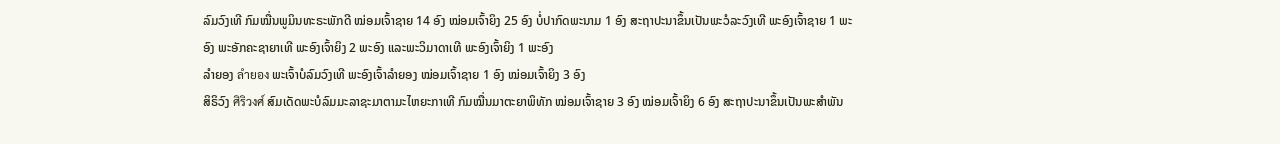ລົມວົງເທີ ກົມໝື່ນພູມິນທະຣະພັກດີ ໝ່ອມເຈົ້າຊາຍ 14 ອົງ ໝ່ອມເຈົ້າຍິງ 25 ອົງ ບໍ່ປາກົດພະນາມ 1 ອົງ ສະຖາປະນາຂຶ້ນເປັນພະວໍລະວົງເທີ ພະອົງເຈົ້າຊາຍ 1 ພະອົງ ພະອັກຄະຊາຍາເທີ ພະອົງເຈົ້າຍິງ 2 ພະອົງ ແລະພະວິມາດາເທີ ພະອົງເຈົ້າຍິງ 1 ພະອົງ
ລຳຍອງ ลำยอง ພະເຈົ້າບໍລົມວົງເທີ ພະອົງເຈົ້າລຳຍອງ ໝ່ອມເຈົ້າຊາຍ 1 ອົງ ໝ່ອມເຈົ້າຍິງ 3 ອົງ
ສິຣິວົງ ศิริวงศ์ ສົມເດັດພະບໍລົມມະລາຊະມາຕາມະໄຫຍະກາເທີ ກົມໝື່ນມາຕະຍາພິທັກ ໝ່ອມເຈົ້າຊາຍ 3 ອົງ ໝ່ອມເຈົ້າຍິງ 6 ອົງ ສະຖາປະນາຂຶ້ນເປັນພະສຳພັນ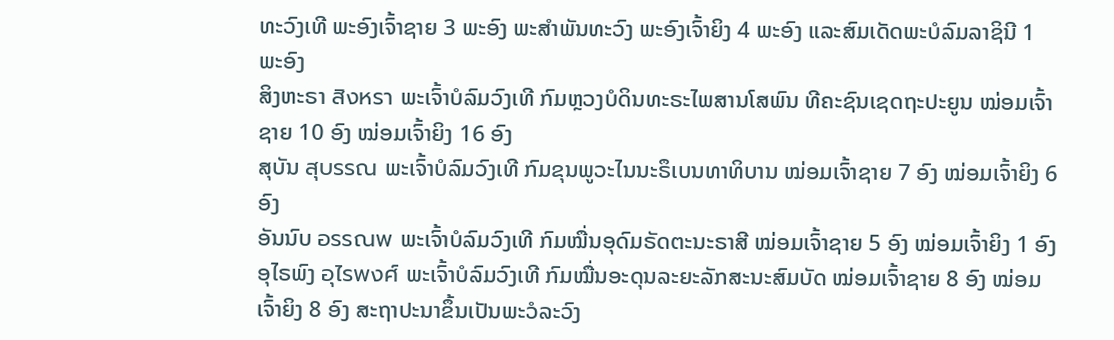ທະວົງເທີ ພະອົງເຈົ້າຊາຍ 3 ພະອົງ ພະສຳພັນທະວົງ ພະອົງເຈົ້າຍິງ 4 ພະອົງ ແລະສົມເດັດພະບໍລົມລາຊິນີ 1 ພະອົງ
ສິງຫະຣາ สิงหรา ພະເຈົ້າບໍລົມວົງເທີ ກົມຫຼວງບໍດິນທະຣະໄພສານໂສພົນ ທີຄະຊົນເຊດຖະປະຍູນ ໝ່ອມເຈົ້າຊາຍ 10 ອົງ ໝ່ອມເຈົ້າຍິງ 16 ອົງ
ສຸບັນ สุบรรณ ພະເຈົ້າບໍລົມວົງເທີ ກົມຂຸນພູວະໄນນະຣຶເບນທາທິບານ ໝ່ອມເຈົ້າຊາຍ 7 ອົງ ໝ່ອມເຈົ້າຍິງ 6 ອົງ
ອັນນົບ อรรณพ ພະເຈົ້າບໍລົມວົງເທີ ກົມໝື່ນອຸດົມຣັດຕະນະຣາສີ ໝ່ອມເຈົ້າຊາຍ 5 ອົງ ໝ່ອມເຈົ້າຍິງ 1 ອົງ
ອຸໄຣພົງ อุไรพงศ์ ພະເຈົ້າບໍລົມວົງເທີ ກົມໝື່ນອະດຸນລະຍະລັກສະນະສົມບັດ ໝ່ອມເຈົ້າຊາຍ 8 ອົງ ໝ່ອມເຈົ້າຍິງ 8 ອົງ ສະຖາປະນາຂຶ້ນເປັນພະວໍລະວົງ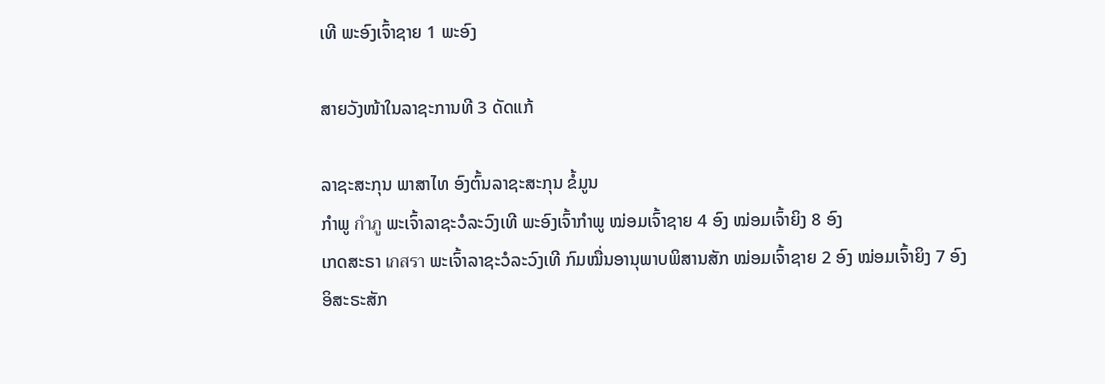ເທີ ພະອົງເຈົ້າຊາຍ 1 ພະອົງ

ສາຍວັງໜ້າໃນລາຊະການທີ 3 ດັດແກ້

ລາຊະສະກຸນ ພາສາໄທ ອົງຕົ້ນລາຊະສະກຸນ ຂໍ້ມູນ
ກຳພູ กำภู ພະເຈົ້າລາຊະວໍລະວົງເທີ ພະອົງເຈົ້າກຳພູ ໝ່ອມເຈົ້າຊາຍ 4 ອົງ ໝ່ອມເຈົ້າຍິງ 8 ອົງ
ເກດສະຣາ เกสรา ພະເຈົ້າລາຊະວໍລະວົງເທີ ກົມໝື່ນອານຸພາບພິສານສັກ ໝ່ອມເຈົ້າຊາຍ 2 ອົງ ໝ່ອມເຈົ້າຍິງ 7 ອົງ
ອິສະຣະສັກ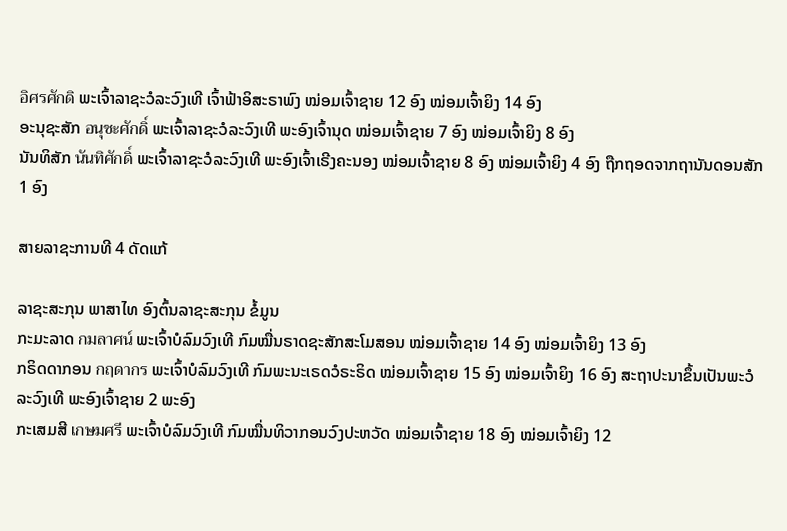อิศรศักดิ ພະເຈົ້າລາຊະວໍລະວົງເທີ ເຈົ້າຟ້າອິສະຣາພົງ ໝ່ອມເຈົ້າຊາຍ 12 ອົງ ໝ່ອມເຈົ້າຍິງ 14 ອົງ
ອະນຸຊະສັກ อนุชะศักดิ์ ພະເຈົ້າລາຊະວໍລະວົງເທີ ພະອົງເຈົ້ານຸດ ໝ່ອມເຈົ້າຊາຍ 7 ອົງ ໝ່ອມເຈົ້າຍິງ 8 ອົງ
ນັນທິສັກ นันทิศักดิ์ ພະເຈົ້າລາຊະວໍລະວົງເທີ ພະອົງເຈົ້າເຣີງຄະນອງ ໝ່ອມເຈົ້າຊາຍ 8 ອົງ ໝ່ອມເຈົ້າຍິງ 4 ອົງ ຖືກຖອດຈາກຖານັນດອນສັກ 1 ອົງ

ສາຍລາຊະການທີ 4 ດັດແກ້

ລາຊະສະກຸນ ພາສາໄທ ອົງຕົ້ນລາຊະສະກຸນ ຂໍ້ມູນ
ກະມະລາດ กมลาศน์ ພະເຈົ້າບໍລົມວົງເທີ ກົມໝື່ນຣາດຊະສັກສະໂມສອນ ໝ່ອມເຈົ້າຊາຍ 14 ອົງ ໝ່ອມເຈົ້າຍິງ 13 ອົງ
ກຣິດດາກອນ กฤดากร ພະເຈົ້າບໍລົມວົງເທີ ກົມພະນະເຣດວໍຣະຣິດ ໝ່ອມເຈົ້າຊາຍ 15 ອົງ ໝ່ອມເຈົ້າຍິງ 16 ອົງ ສະຖາປະນາຂຶ້ນເປັນພະວໍລະວົງເທີ ພະອົງເຈົ້າຊາຍ 2 ພະອົງ
ກະເສມສີ เกษมศรี ພະເຈົ້າບໍລົມວົງເທີ ກົມໝື່ນທິວາກອນວົງປະຫວັດ ໝ່ອມເຈົ້າຊາຍ 18 ອົງ ໝ່ອມເຈົ້າຍິງ 12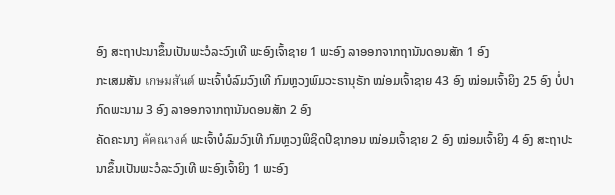ອົງ ສະຖາປະນາຂຶ້ນເປັນພະວໍລະວົງເທີ ພະອົງເຈົ້າຊາຍ 1 ພະອົງ ລາອອກຈາກຖານັນດອນສັກ 1 ອົງ
ກະເສມສັນ เกษมสันต์ ພະເຈົ້າບໍລົມວົງເທີ ກົມຫຼວງພົມວະຣານຸຣັກ ໝ່ອມເຈົ້າຊາຍ 43 ອົງ ໝ່ອມເຈົ້າຍິງ 25 ອົງ ບໍ່ປາກົດພະນາມ 3 ອົງ ລາອອກຈາກຖານັນດອນສັກ 2 ອົງ
ຄັດຄະນາງ คัคณางค์ ພະເຈົ້າບໍລົມວົງເທີ ກົມຫຼວງພິຊິດປີຊາກອນ ໝ່ອມເຈົ້າຊາຍ 2 ອົງ ໝ່ອມເຈົ້າຍິງ 4 ອົງ ສະຖາປະນາຂຶ້ນເປັນພະວໍລະວົງເທີ ພະອົງເຈົ້າຍິງ 1 ພະອົງ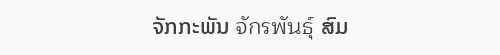ຈັກກະພັນ จักรพันธุ์ ສົມ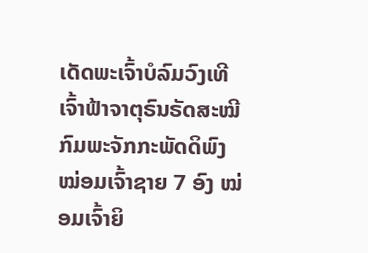ເດັດພະເຈົ້າບໍລົມວົງເທີ ເຈົ້າຟ້າຈາຕຸຣົນຣັດສະໝີ ກົມພະຈັກກະພັດດິພົງ ໝ່ອມເຈົ້າຊາຍ 7 ອົງ ໝ່ອມເຈົ້າຍິ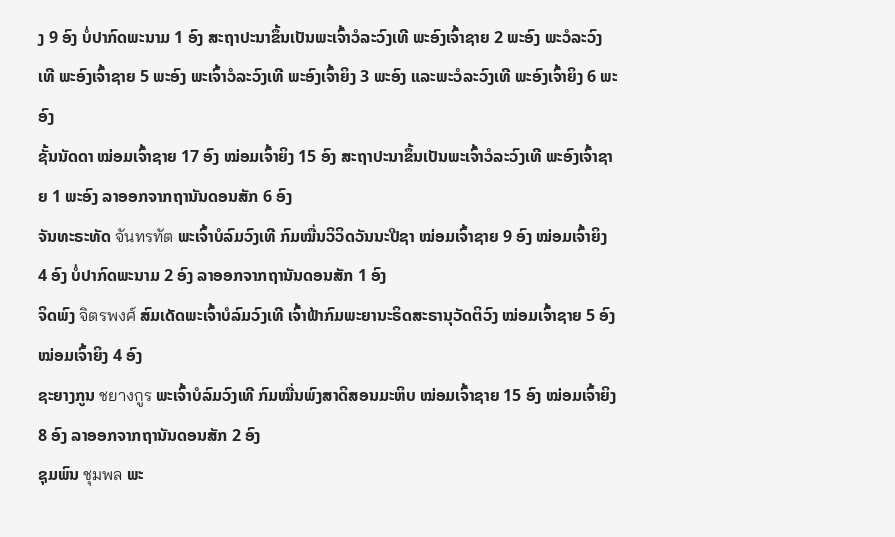ງ 9 ອົງ ບໍ່ປາກົດພະນາມ 1 ອົງ ສະຖາປະນາຂຶ້ນເປັນພະເຈົ້າວໍລະວົງເທີ ພະອົງເຈົ້າຊາຍ 2 ພະອົງ ພະວໍລະວົງເທີ ພະອົງເຈົ້າຊາຍ 5 ພະອົງ ພະເຈົ້າວໍລະວົງເທີ ພະອົງເຈົ້າຍິງ 3 ພະອົງ ແລະພະວໍລະວົງເທີ ພະອົງເຈົ້າຍິງ 6 ພະອົງ
ຊັ້ນນັດດາ ໝ່ອມເຈົ້າຊາຍ 17 ອົງ ໝ່ອມເຈົ້າຍິງ 15 ອົງ ສະຖາປະນາຂຶ້ນເປັນພະເຈົ້າວໍລະວົງເທີ ພະອົງເຈົ້າຊາຍ 1 ພະອົງ ລາອອກຈາກຖານັນດອນສັກ 6 ອົງ
ຈັນທະຣະທັດ จันทรทัต ພະເຈົ້າບໍລົມວົງເທີ ກົມໝື່ນວິວິດວັນນະປີຊາ ໝ່ອມເຈົ້າຊາຍ 9 ອົງ ໝ່ອມເຈົ້າຍິງ 4 ອົງ ບໍ່ປາກົດພະນາມ 2 ອົງ ລາອອກຈາກຖານັນດອນສັກ 1 ອົງ
ຈິດພົງ จิตรพงศ์ ສົມເດັດພະເຈົ້າບໍລົມວົງເທີ ເຈົ້າຟ້າກົມພະຍານະຣິດສະຣານຸວັດຕິວົງ ໝ່ອມເຈົ້າຊາຍ 5 ອົງ ໝ່ອມເຈົ້າຍິງ 4 ອົງ
ຊະຍາງກູນ ชยางกูร ພະເຈົ້າບໍລົມວົງເທີ ກົມໝື່ນພົງສາດິສອນມະຫິບ ໝ່ອມເຈົ້າຊາຍ 15 ອົງ ໝ່ອມເຈົ້າຍິງ 8 ອົງ ລາອອກຈາກຖານັນດອນສັກ 2 ອົງ
ຊຸມພົນ ชุมพล ພະ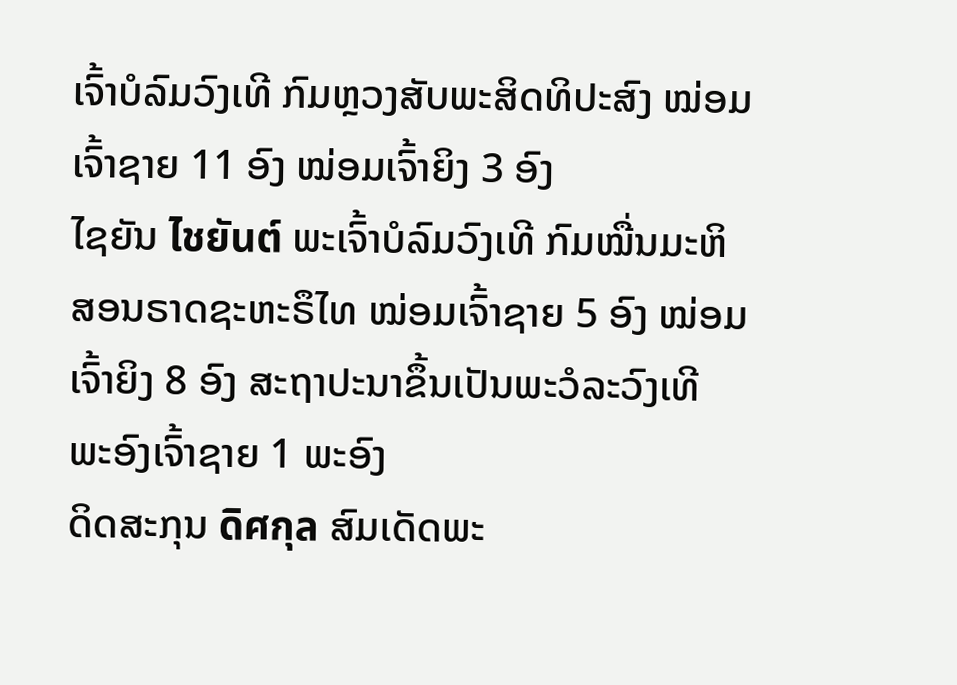ເຈົ້າບໍລົມວົງເທີ ກົມຫຼວງສັບພະສິດທິປະສົງ ໝ່ອມເຈົ້າຊາຍ 11 ອົງ ໝ່ອມເຈົ້າຍິງ 3 ອົງ
ໄຊຍັນ ไชยันต์ ພະເຈົ້າບໍລົມວົງເທີ ກົມໝື່ນມະຫິສອນຣາດຊະຫະຣຶໄທ ໝ່ອມເຈົ້າຊາຍ 5 ອົງ ໝ່ອມເຈົ້າຍິງ 8 ອົງ ສະຖາປະນາຂຶ້ນເປັນພະວໍລະວົງເທີ ພະອົງເຈົ້າຊາຍ 1 ພະອົງ
ດິດສະກຸນ ดิศกุล ສົມເດັດພະ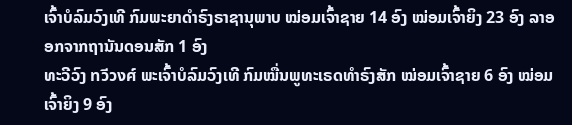ເຈົ້າບໍລົມວົງເທີ ກົມພະຍາດຳຣົງຣາຊານຸພາບ ໝ່ອມເຈົ້າຊາຍ 14 ອົງ ໝ່ອມເຈົ້າຍິງ 23 ອົງ ລາອອກຈາກຖານັນດອນສັກ 1 ອົງ
ທະວີວົງ ทวีวงศ์ ພະເຈົ້າບໍລົມວົງເທີ ກົມໝື່ນພູທະເຣດທຳຣົງສັກ ໝ່ອມເຈົ້າຊາຍ 6 ອົງ ໝ່ອມເຈົ້າຍິງ 9 ອົງ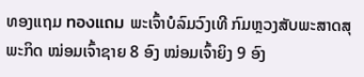ທອງແຖມ ทองแถม ພະເຈົ້າບໍລົມວົງເທີ ກົມຫຼວງສັບພະສາດສຸພະກິດ ໝ່ອມເຈົ້າຊາຍ 8 ອົງ ໝ່ອມເຈົ້າຍິງ 9 ອົງ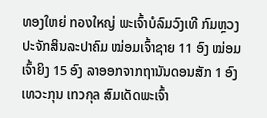ທອງໃຫຍ່ ทองใหญ่ ພະເຈົ້າບໍລົມວົງເທີ ກົມຫຼວງປະຈັກສິນລະປາຄົມ ໝ່ອມເຈົ້າຊາຍ 11 ອົງ ໝ່ອມເຈົ້າຍິງ 15 ອົງ ລາອອກຈາກຖານັນດອນສັກ 1 ອົງ
ເທວະກຸນ เทวกุล ສົມເດັດພະເຈົ້າ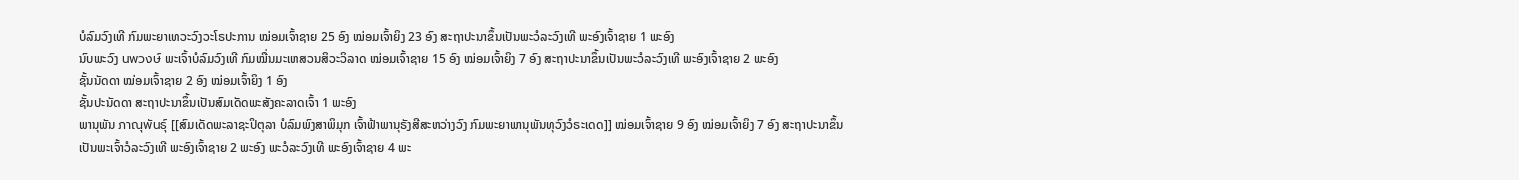ບໍລົມວົງເທີ ກົມພະຍາເທວະວົງວະໂຣປະການ ໝ່ອມເຈົ້າຊາຍ 25 ອົງ ໝ່ອມເຈົ້າຍິງ 23 ອົງ ສະຖາປະນາຂຶ້ນເປັນພະວໍລະວົງເທີ ພະອົງເຈົ້າຊາຍ 1 ພະອົງ
ນົບພະວົງ นพวงษ์ ພະເຈົ້າບໍລົມວົງເທີ ກົມໝື່ນມະເຫສວນສິວະວິລາດ ໝ່ອມເຈົ້າຊາຍ 15 ອົງ ໝ່ອມເຈົ້າຍິງ 7 ອົງ ສະຖາປະນາຂຶ້ນເປັນພະວໍລະວົງເທີ ພະອົງເຈົ້າຊາຍ 2 ພະອົງ
ຊັ້ນນັດດາ ໝ່ອມເຈົ້າຊາຍ 2 ອົງ ໝ່ອມເຈົ້າຍິງ 1 ອົງ
ຊັ້ນປະນັດດາ ສະຖາປະນາຂຶ້ນເປັນສົມເດັດພະສັງຄະລາດເຈົ້າ 1 ພະອົງ
ພານຸພັນ ภาณุพันธุ์ [[ສົມເດັດພະລາຊະປິຕຸລາ ບໍລົມພົງສາພິມຸກ ເຈົ້າຟ້າພານຸຣັງສີສະຫວ່າງວົງ ກົມພະຍາພານຸພັນທຸວົງວໍຣະເດດ]] ໝ່ອມເຈົ້າຊາຍ 9 ອົງ ໝ່ອມເຈົ້າຍິງ 7 ອົງ ສະຖາປະນາຂຶ້ນເປັນພະເຈົ້າວໍລະວົງເທີ ພະອົງເຈົ້າຊາຍ 2 ພະອົງ ພະວໍລະວົງເທີ ພະອົງເຈົ້າຊາຍ 4 ພະ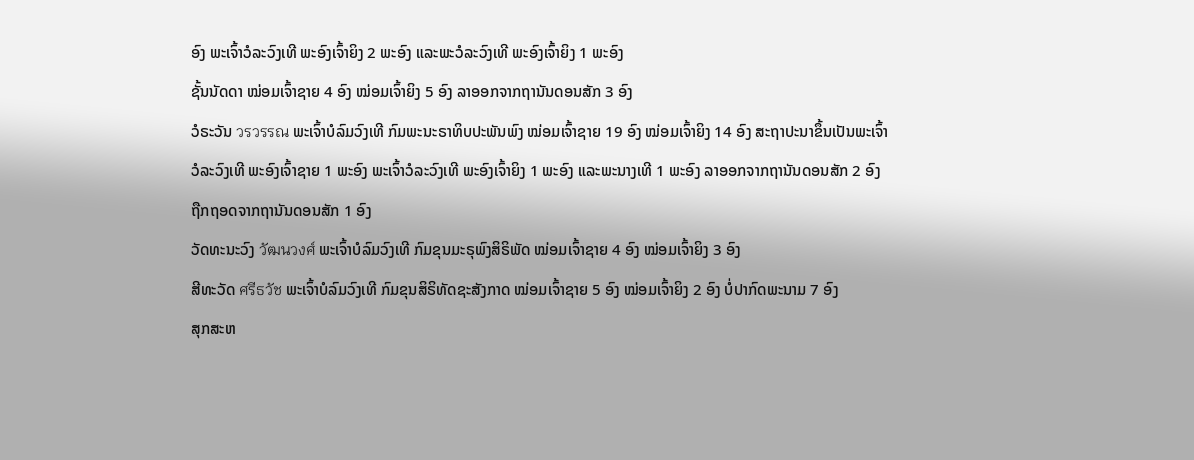ອົງ ພະເຈົ້າວໍລະວົງເທີ ພະອົງເຈົ້າຍິງ 2 ພະອົງ ແລະພະວໍລະວົງເທີ ພະອົງເຈົ້າຍິງ 1 ພະອົງ
ຊັ້ນນັດດາ ໝ່ອມເຈົ້າຊາຍ 4 ອົງ ໝ່ອມເຈົ້າຍິງ 5 ອົງ ລາອອກຈາກຖານັນດອນສັກ 3 ອົງ
ວໍຣະວັນ วรวรรณ ພະເຈົ້າບໍລົມວົງເທີ ກົມພະນະຣາທິບປະພັນພົງ ໝ່ອມເຈົ້າຊາຍ 19 ອົງ ໝ່ອມເຈົ້າຍິງ 14 ອົງ ສະຖາປະນາຂຶ້ນເປັນພະເຈົ້າວໍລະວົງເທີ ພະອົງເຈົ້າຊາຍ 1 ພະອົງ ພະເຈົ້າວໍລະວົງເທີ ພະອົງເຈົ້າຍິງ 1 ພະອົງ ແລະພະນາງເທີ 1 ພະອົງ ລາອອກຈາກຖານັນດອນສັກ 2 ອົງ ຖືກຖອດຈາກຖານັນດອນສັກ 1 ອົງ
ວັດທະນະວົງ วัฒนวงศ์ ພະເຈົ້າບໍລົມວົງເທີ ກົມຂຸນມະຣຸພົງສິຣິພັດ ໝ່ອມເຈົ້າຊາຍ 4 ອົງ ໝ່ອມເຈົ້າຍິງ 3 ອົງ
ສີທະວັດ ศรีธวัช ພະເຈົ້າບໍລົມວົງເທີ ກົມຂຸນສິຣິທັດຊະສັງກາດ ໝ່ອມເຈົ້າຊາຍ 5 ອົງ ໝ່ອມເຈົ້າຍິງ 2 ອົງ ບໍ່ປາກົດພະນາມ 7 ອົງ
ສຸກສະຫ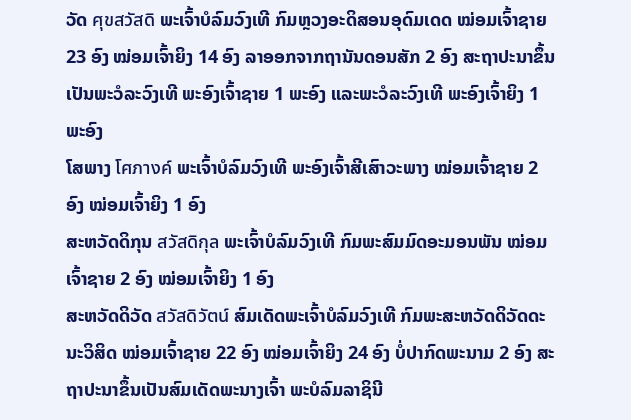ວັດ ศุขสวัสดิ ພະເຈົ້າບໍລົມວົງເທີ ກົມຫຼວງອະດິສອນອຸດົມເດດ ໝ່ອມເຈົ້າຊາຍ 23 ອົງ ໝ່ອມເຈົ້າຍິງ 14 ອົງ ລາອອກຈາກຖານັນດອນສັກ 2 ອົງ ສະຖາປະນາຂຶ້ນເປັນພະວໍລະວົງເທີ ພະອົງເຈົ້າຊາຍ 1 ພະອົງ ແລະພະວໍລະວົງເທີ ພະອົງເຈົ້າຍິງ 1 ພະອົງ
ໂສພາງ โศภางค์ ພະເຈົ້າບໍລົມວົງເທີ ພະອົງເຈົ້າສີເສົາວະພາງ ໝ່ອມເຈົ້າຊາຍ 2 ອົງ ໝ່ອມເຈົ້າຍິງ 1 ອົງ
ສະຫວັດດິກຸນ สวัสดิกุล ພະເຈົ້າບໍລົມວົງເທີ ກົມພະສົມມົດອະມອນພັນ ໝ່ອມເຈົ້າຊາຍ 2 ອົງ ໝ່ອມເຈົ້າຍິງ 1 ອົງ
ສະຫວັດດິວັດ สวัสดิวัตน์ ສົມເດັດພະເຈົ້າບໍລົມວົງເທີ ກົມພະສະຫວັດດິວັດດະນະວິສິດ ໝ່ອມເຈົ້າຊາຍ 22 ອົງ ໝ່ອມເຈົ້າຍິງ 24 ອົງ ບໍ່ປາກົດພະນາມ 2 ອົງ ສະຖາປະນາຂຶ້ນເປັນສົມເດັດພະນາງເຈົ້າ ພະບໍລົມລາຊິນີ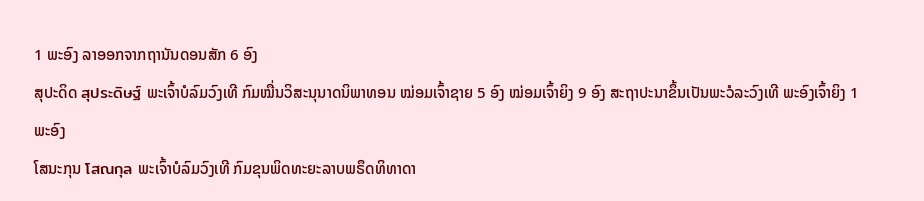1 ພະອົງ ລາອອກຈາກຖານັນດອນສັກ 6 ອົງ
ສຸປະດິດ สุประดิษฐ์ ພະເຈົ້າບໍລົມວົງເທີ ກົມໝື່ນວິສະນຸນາດນິພາທອນ ໝ່ອມເຈົ້າຊາຍ 5 ອົງ ໝ່ອມເຈົ້າຍິງ 9 ອົງ ສະຖາປະນາຂຶ້ນເປັນພະວໍລະວົງເທີ ພະອົງເຈົ້າຍິງ 1 ພະອົງ
ໂສນະກຸນ โสณกุล ພະເຈົ້າບໍລົມວົງເທີ ກົມຂຸນພິດທະຍະລາບພຣຶດທິທາດາ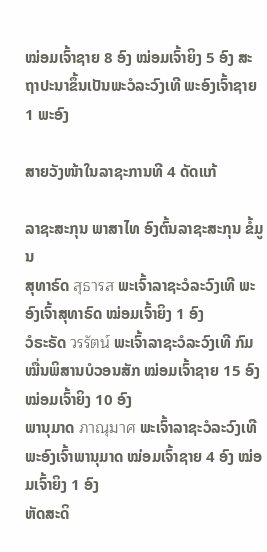ໝ່ອມເຈົ້າຊາຍ 8 ອົງ ໝ່ອມເຈົ້າຍິງ 5 ອົງ ສະຖາປະນາຂຶ້ນເປັນພະວໍລະວົງເທີ ພະອົງເຈົ້າຊາຍ 1 ພະອົງ

ສາຍວັງໜ້າໃນລາຊະການທີ 4 ດັດແກ້

ລາຊະສະກຸນ ພາສາໄທ ອົງຕົ້ນລາຊະສະກຸນ ຂໍ້ມູນ
ສຸທາຣົດ สุธารส ພະເຈົ້າລາຊະວໍລະວົງເທີ ພະອົງເຈົ້າສຸທາຣົດ ໝ່ອມເຈົ້າຍິງ 1 ອົງ
ວໍຣະຣັດ วรรัตน์ ພະເຈົ້າລາຊະວໍລະວົງເທີ ກົມໝື່ນພິສານບໍວອນສັກ ໝ່ອມເຈົ້າຊາຍ 15 ອົງ ໝ່ອມເຈົ້າຍິງ 10 ອົງ
ພານຸມາດ ภาณุมาศ ພະເຈົ້າລາຊະວໍລະວົງເທີ ພະອົງເຈົ້າພານຸມາດ ໝ່ອມເຈົ້າຊາຍ 4 ອົງ ໝ່ອມເຈົ້າຍິງ 1 ອົງ
ຫັດສະດິ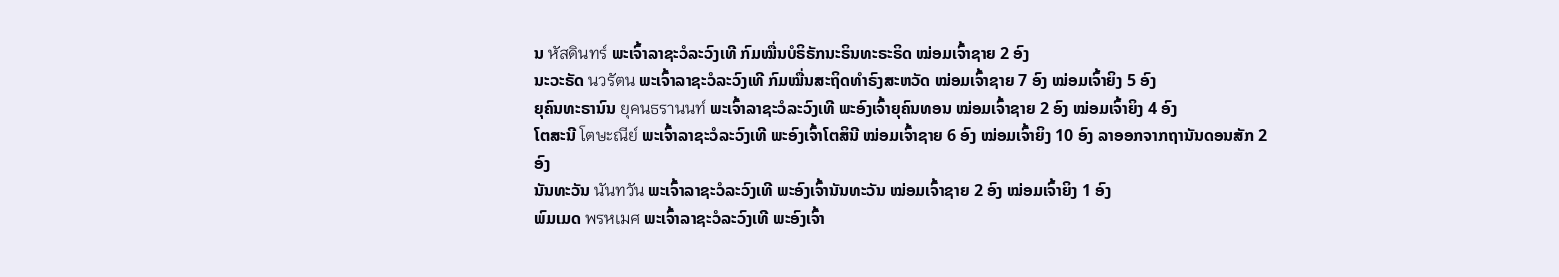ນ หัสดินทร์ ພະເຈົ້າລາຊະວໍລະວົງເທີ ກົມໝື່ນບໍຣິຣັກນະຣິນທະຣະຣິດ ໝ່ອມເຈົ້າຊາຍ 2 ອົງ
ນະວະຣັດ นวรัตน ພະເຈົ້າລາຊະວໍລະວົງເທີ ກົມໝື່ນສະຖິດທຳຣົງສະຫວັດ ໝ່ອມເຈົ້າຊາຍ 7 ອົງ ໝ່ອມເຈົ້າຍິງ 5 ອົງ
ຍຸຄົນທະຣານົນ ยุคนธรานนท์ ພະເຈົ້າລາຊະວໍລະວົງເທີ ພະອົງເຈົ້າຍຸຄົນທອນ ໝ່ອມເຈົ້າຊາຍ 2 ອົງ ໝ່ອມເຈົ້າຍິງ 4 ອົງ
ໂຕສະນີ โตษะณีย์ ພະເຈົ້າລາຊະວໍລະວົງເທີ ພະອົງເຈົ້າໂຕສິນີ ໝ່ອມເຈົ້າຊາຍ 6 ອົງ ໝ່ອມເຈົ້າຍິງ 10 ອົງ ລາອອກຈາກຖານັນດອນສັກ 2 ອົງ
ນັນທະວັນ นันทวัน ພະເຈົ້າລາຊະວໍລະວົງເທີ ພະອົງເຈົ້ານັນທະວັນ ໝ່ອມເຈົ້າຊາຍ 2 ອົງ ໝ່ອມເຈົ້າຍິງ 1 ອົງ
ພົມເມດ พรหเมศ ພະເຈົ້າລາຊະວໍລະວົງເທີ ພະອົງເຈົ້າ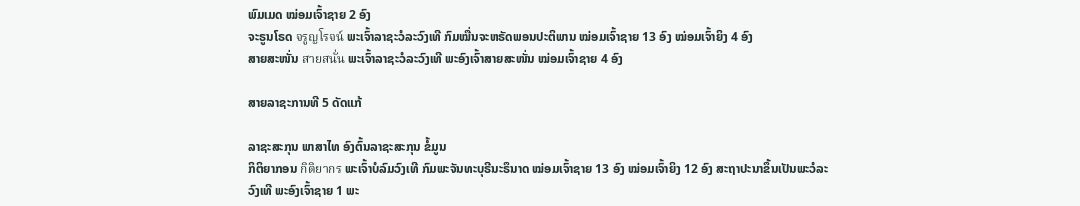ພົມເມດ ໝ່ອມເຈົ້າຊາຍ 2 ອົງ
ຈະຣູນໂຣດ จรูญโรจน์ ພະເຈົ້າລາຊະວໍລະວົງເທີ ກົມໝື່ນຈະຫຣັດພອນປະຕິພານ ໝ່ອມເຈົ້າຊາຍ 13 ອົງ ໝ່ອມເຈົ້າຍິງ 4 ອົງ
ສາຍສະໜັ່ນ สายสนั่น ພະເຈົ້າລາຊະວໍລະວົງເທີ ພະອົງເຈົ້າສາຍສະໜັ່ນ ໝ່ອມເຈົ້າຊາຍ 4 ອົງ

ສາຍລາຊະການທີ 5 ດັດແກ້

ລາຊະສະກຸນ ພາສາໄທ ອົງຕົ້ນລາຊະສະກຸນ ຂໍ້ມູນ
ກິຕິຍາກອນ กิติยากร ພະເຈົ້າບໍລົມວົງເທີ ກົມພະຈັນທະບຸຣີນະຣຶນາດ ໝ່ອມເຈົ້າຊາຍ 13 ອົງ ໝ່ອມເຈົ້າຍິງ 12 ອົງ ສະຖາປະນາຂຶ້ນເປັນພະວໍລະວົງເທີ ພະອົງເຈົ້າຊາຍ 1 ພະ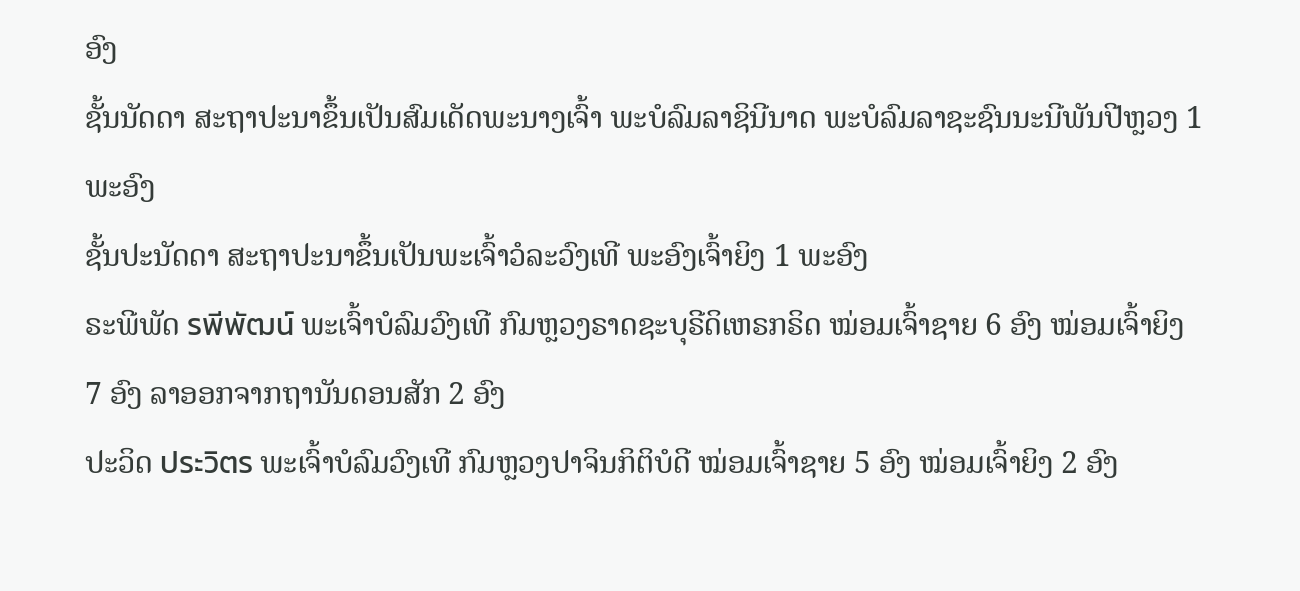ອົງ
ຊັ້ນນັດດາ ສະຖາປະນາຂຶ້ນເປັນສົມເດັດພະນາງເຈົ້າ ພະບໍລົມລາຊິນີນາດ ພະບໍລົມລາຊະຊົນນະນີພັນປີຫຼວງ 1 ພະອົງ
ຊັ້ນປະນັດດາ ສະຖາປະນາຂຶ້ນເປັນພະເຈົ້າວໍລະວົງເທີ ພະອົງເຈົ້າຍິງ 1 ພະອົງ
ຣະພີພັດ รพีพัฒน์ ພະເຈົ້າບໍລົມວົງເທີ ກົມຫຼວງຣາດຊະບຸຣີດິເຫຣກຣິດ ໝ່ອມເຈົ້າຊາຍ 6 ອົງ ໝ່ອມເຈົ້າຍິງ 7 ອົງ ລາອອກຈາກຖານັນດອນສັກ 2 ອົງ
ປະວິດ ประวิตร ພະເຈົ້າບໍລົມວົງເທີ ກົມຫຼວງປາຈິນກິຕິບໍດີ ໝ່ອມເຈົ້າຊາຍ 5 ອົງ ໝ່ອມເຈົ້າຍິງ 2 ອົງ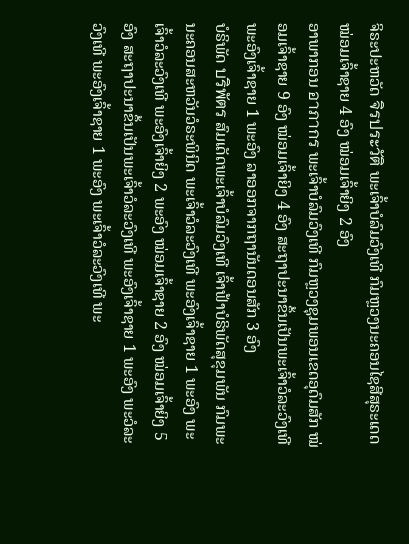ຈິຣະປະຫວັດ จิรประวัติ ພະເຈົ້າບໍລົມວົງເທີ ກົມຫຼວງນະຄອນໄຊສີສຸຣະເດດ ໝ່ອມເຈົ້າຊາຍ 4 ອົງ ໝ່ອມເຈົ້າຍິງ 2 ອົງ
ອາພາກອນ อาภากร ພະເຈົ້າບໍລົມວົງເທີ ກົມຫຼວງຊຸມພອນເຂດອຸດົມສັກ ໝ່ອມເຈົ້າຊາຍ 9 ອົງ ໝ່ອມເຈົ້າຍິງ 4 ອົງ ສະຖາປະນາຂຶ້ນເປັນພະເຈົ້າວໍລະວົງເທີ ພະອົງເຈົ້າຊາຍ 1 ພະອົງ ລາອອກຈາກຖານັນດອນສັກ 3 ອົງ
ບໍຣິພັດ บริพัตร ສົມເດັດພະເຈົ້າບໍລົມວົງເທີ ເຈົ້າຟ້າບໍຣິພັດສຸຂຸມພັນ ກົມພະນະຄອນສະຫວັນວໍຣະພິນິດ ພະເຈົ້າວໍລະວົງເທີ ພະອົງເຈົ້າຊາຍ 1 ພະອົງ ພະເຈົ້າວໍລະວົງເທີ ພະອົງເຈົ້າຍິງ 2 ພະອົງ ໝ່ອມເຈົ້າຊາຍ 2 ອົງ ໝ່ອມເຈົ້າຍິງ 5 ອົງ ສະຖາປະນາຂຶ້ນເປັນພະເຈົ້າວໍລະວົງເທີ ພະອົງເຈົ້າຊາຍ 1 ພະອົງ ພະວໍລະວົງເທີ ພະອົງເຈົ້າຊາຍ 1 ພະອົງ ພະເຈົ້າວໍລະວົງເທີ ພະ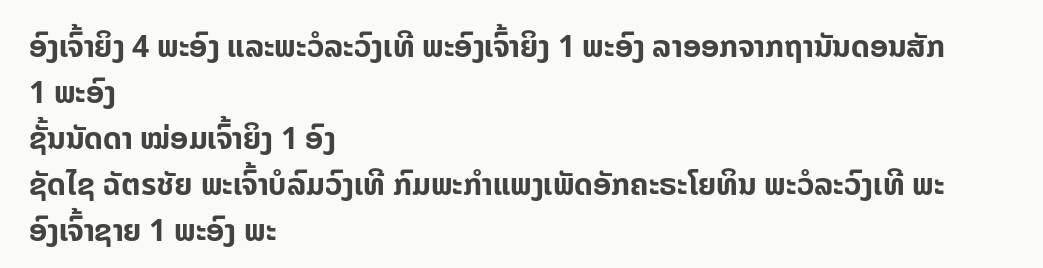ອົງເຈົ້າຍິງ 4 ພະອົງ ແລະພະວໍລະວົງເທີ ພະອົງເຈົ້າຍິງ 1 ພະອົງ ລາອອກຈາກຖານັນດອນສັກ 1 ພະອົງ
ຊັ້ນນັດດາ ໝ່ອມເຈົ້າຍິງ 1 ອົງ
ຊັດໄຊ ฉัตรชัย ພະເຈົ້າບໍລົມວົງເທີ ກົມພະກຳແພງເພັດອັກຄະຣະໂຍທິນ ພະວໍລະວົງເທີ ພະອົງເຈົ້າຊາຍ 1 ພະອົງ ພະ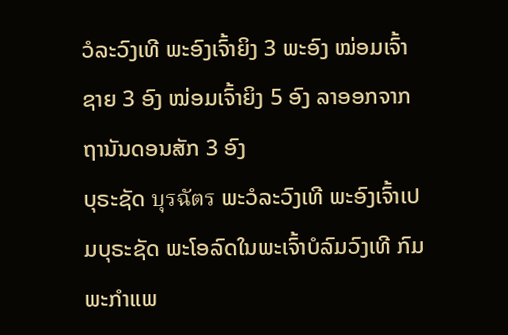ວໍລະວົງເທີ ພະອົງເຈົ້າຍິງ 3 ພະອົງ ໝ່ອມເຈົ້າຊາຍ 3 ອົງ ໝ່ອມເຈົ້າຍິງ 5 ອົງ ລາອອກຈາກຖານັນດອນສັກ 3 ອົງ
ບຸຣະຊັດ บุรฉัตร ພະວໍລະວົງເທີ ພະອົງເຈົ້າເປມບຸຣະຊັດ ພະໂອລົດໃນພະເຈົ້າບໍລົມວົງເທີ ກົມພະກຳແພ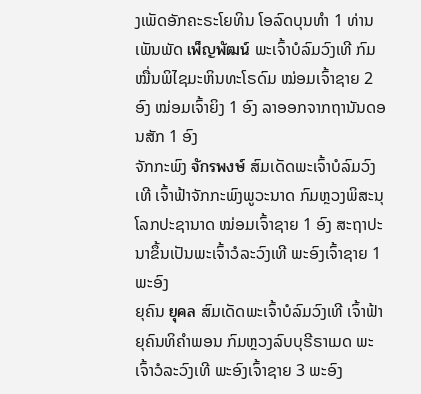ງເພັດອັກຄະຣະໂຍທິນ ໂອລົດບຸນທຳ 1 ທ່ານ
ເພັນພັດ เพ็ญพัฒน์ ພະເຈົ້າບໍລົມວົງເທີ ກົມໝື່ນພິໄຊມະຫິນທະໂຣດົມ ໝ່ອມເຈົ້າຊາຍ 2 ອົງ ໝ່ອມເຈົ້າຍິງ 1 ອົງ ລາອອກຈາກຖານັນດອນສັກ 1 ອົງ
ຈັກກະພົງ จักรพงษ์ ສົມເດັດພະເຈົ້າບໍລົມວົງເທີ ເຈົ້າຟ້າຈັກກະພົງພູວະນາດ ກົມຫຼວງພິສະນຸໂລກປະຊານາດ ໝ່ອມເຈົ້າຊາຍ 1 ອົງ ສະຖາປະນາຂຶ້ນເປັນພະເຈົ້າວໍລະວົງເທີ ພະອົງເຈົ້າຊາຍ 1 ພະອົງ
ຍຸຄົນ ยุคล ສົມເດັດພະເຈົ້າບໍລົມວົງເທີ ເຈົ້າຟ້າຍຸຄົນທິຄຳພອນ ກົມຫຼວງລົບບຸຣີຣາເມດ ພະເຈົ້າວໍລະວົງເທີ ພະອົງເຈົ້າຊາຍ 3 ພະອົງ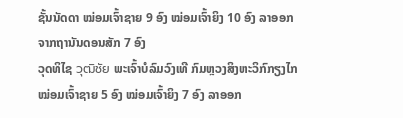ຊັ້ນນັດດາ ໝ່ອມເຈົ້າຊາຍ 9 ອົງ ໝ່ອມເຈົ້າຍິງ 10 ອົງ ລາອອກຈາກຖານັນດອນສັກ 7 ອົງ
ວຸດທິໄຊ วุฒิชัย ພະເຈົ້າບໍລົມວົງເທີ ກົມຫຼວງສິງຫະວິກົກຽງໄກ ໝ່ອມເຈົ້າຊາຍ 5 ອົງ ໝ່ອມເຈົ້າຍິງ 7 ອົງ ລາອອກ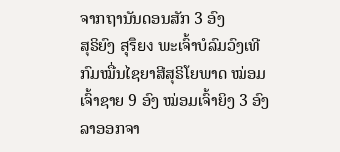ຈາກຖານັນດອນສັກ 3 ອົງ
ສຸຣິຍົງ สุริยง ພະເຈົ້າບໍລົມວົງເທີ ກົມໝື່ນໄຊຍາສີສຸຣິໂຍພາດ ໝ່ອມເຈົ້າຊາຍ 9 ອົງ ໝ່ອມເຈົ້າຍິງ 3 ອົງ ລາອອກຈາ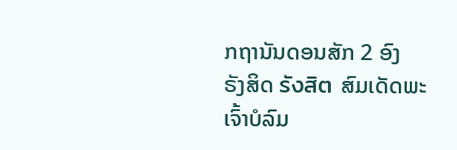ກຖານັນດອນສັກ 2 ອົງ
ຣັງສິດ รังสิต ສົມເດັດພະເຈົ້າບໍລົມ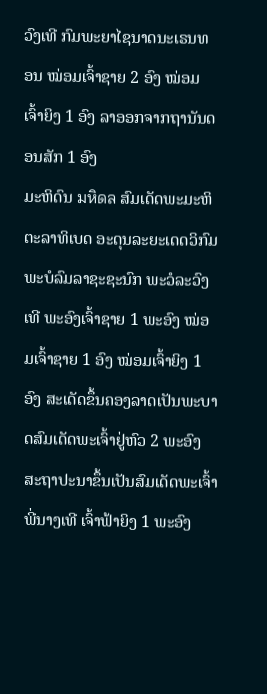ວົງເທີ ກົມພະຍາໄຊນາດນະເຣນທອນ ໝ່ອມເຈົ້າຊາຍ 2 ອົງ ໝ່ອມເຈົ້າຍິງ 1 ອົງ ລາອອກຈາກຖານັນດອນສັກ 1 ອົງ
ມະຫິດົນ มหิดล ສົມເດັດພະມະຫິຕະລາທິເບດ ອະດຸນລະຍະເດດວິກົມ ພະບໍລົມລາຊະຊະນົກ ພະວໍລະວົງເທີ ພະອົງເຈົ້າຊາຍ 1 ພະອົງ ໝ່ອມເຈົ້າຊາຍ 1 ອົງ ໝ່ອມເຈົ້າຍິງ 1 ອົງ ສະເດັດຂຶ້ນຄອງລາດເປັນພະບາດສົມເດັດພະເຈົ້າຢູ່ຫົວ 2 ພະອົງ ສະຖາປະນາຂຶ້ນເປັນສົມເດັດພະເຈົ້າພີ່ນາງເທີ ເຈົ້າຟ້າຍິງ 1 ພະອົງ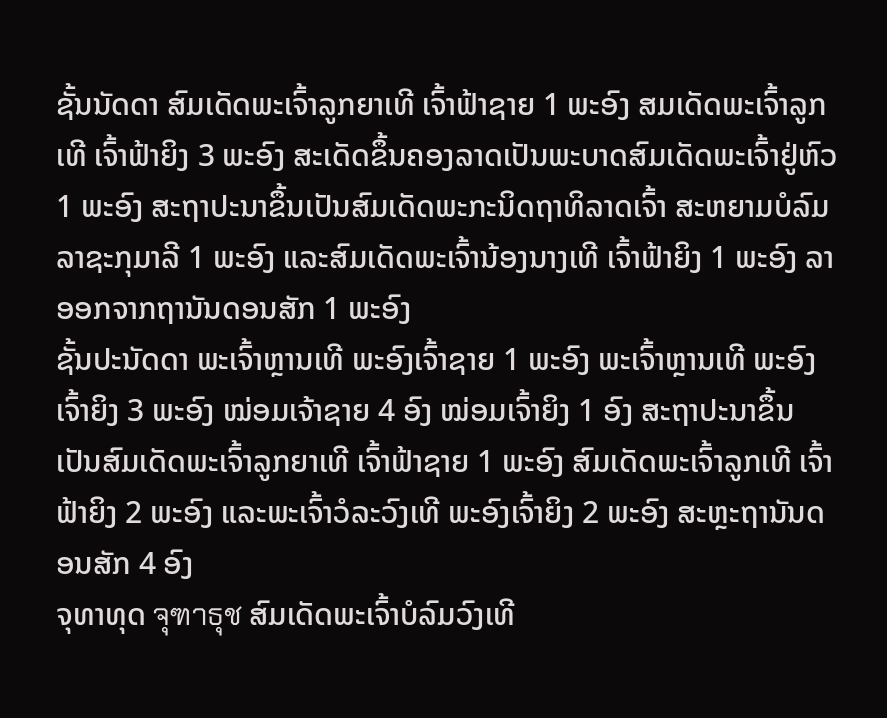ຊັ້ນນັດດາ ສົມເດັດພະເຈົ້າລູກຍາເທີ ເຈົ້າຟ້າຊາຍ 1 ພະອົງ ສມເດັດພະເຈົ້າລູກເທີ ເຈົ້າຟ້າຍິງ 3 ພະອົງ ສະເດັດຂຶ້ນຄອງລາດເປັນພະບາດສົມເດັດພະເຈົ້າຢູ່ຫົວ 1 ພະອົງ ສະຖາປະນາຂຶ້ນເປັນສົມເດັດພະກະນິດຖາທິລາດເຈົ້າ ສະຫຍາມບໍລົມລາຊະກຸມາລີ 1 ພະອົງ ແລະສົມເດັດພະເຈົ້ານ້ອງນາງເທີ ເຈົ້າຟ້າຍິງ 1 ພະອົງ ລາອອກຈາກຖານັນດອນສັກ 1 ພະອົງ
ຊັ້ນປະນັດດາ ພະເຈົ້າຫຼານເທີ ພະອົງເຈົ້າຊາຍ 1 ພະອົງ ພະເຈົ້າຫຼານເທີ ພະອົງເຈົ້າຍິງ 3 ພະອົງ ໝ່ອມເຈ້າຊາຍ 4 ອົງ ໝ່ອມເຈົ້າຍິງ 1 ອົງ ສະຖາປະນາຂຶ້ນເປັນສົມເດັດພະເຈົ້າລູກຍາເທີ ເຈົ້າຟ້າຊາຍ 1 ພະອົງ ສົມເດັດພະເຈົ້າລູກເທີ ເຈົ້າຟ້າຍິງ 2 ພະອົງ ແລະພະເຈົ້າວໍລະວົງເທີ ພະອົງເຈົ້າຍິງ 2 ພະອົງ ສະຫຼະຖານັນດອນສັກ 4 ອົງ
ຈຸທາທຸດ จุฑาธุช ສົມເດັດພະເຈົ້າບໍລົມວົງເທີ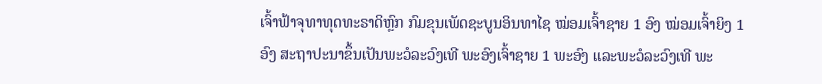ເຈົ້າຟ້າຈຸທາທຸດທະຣາດິຫຼົກ ກົມຂຸນເພັດຊະບູນອິນທາໄຊ ໝ່ອມເຈົ້າຊາຍ 1 ອົງ ໝ່ອມເຈົ້າຍິງ 1 ອົງ ສະຖາປະນາຂຶ້ນເປັນພະວໍລະວົງເທີ ພະອົງເຈົ້າຊາຍ 1 ພະອົງ ແລະພະວໍລະວົງເທີ ພະ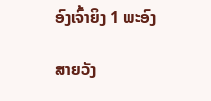ອົງເຈົ້າຍິງ 1 ພະອົງ

ສາຍວັງ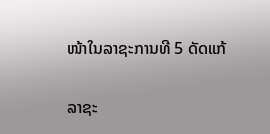ໜ້າໃນລາຊະການທີ 5 ດັດແກ້

ລາຊະ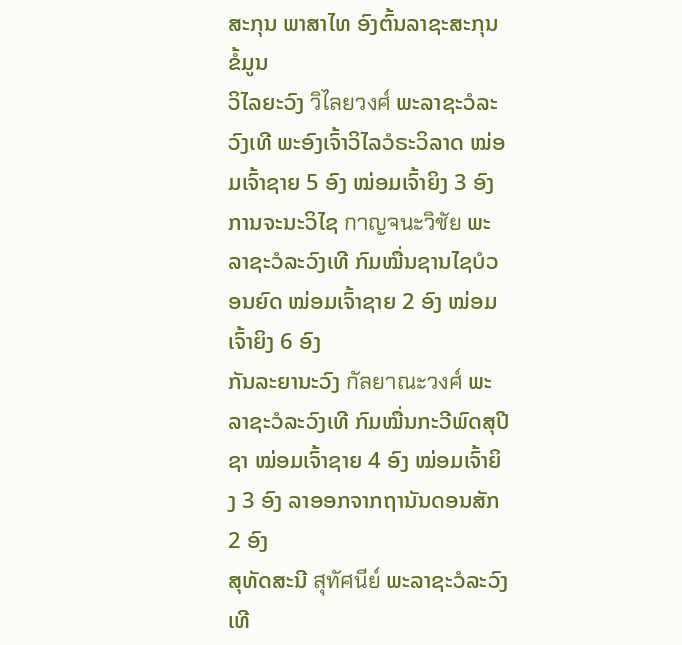ສະກຸນ ພາສາໄທ ອົງຕົ້ນລາຊະສະກຸນ ຂໍ້ມູນ
ວິໄລຍະວົງ วิไลยวงศ์ ພະລາຊະວໍລະວົງເທີ ພະອົງເຈົ້າວິໄລວໍຣະວິລາດ ໝ່ອມເຈົ້າຊາຍ 5 ອົງ ໝ່ອມເຈົ້າຍິງ 3 ອົງ
ການຈະນະວິໄຊ กาญจนะวิชัย ພະລາຊະວໍລະວົງເທີ ກົມໝື່ນຊານໄຊບໍວອນຍົດ ໝ່ອມເຈົ້າຊາຍ 2 ອົງ ໝ່ອມເຈົ້າຍິງ 6 ອົງ
ກັນລະຍານະວົງ กัลยาณะวงศ์ ພະລາຊະວໍລະວົງເທີ ກົມໝື່ນກະວີພົດສຸປີຊາ ໝ່ອມເຈົ້າຊາຍ 4 ອົງ ໝ່ອມເຈົ້າຍິງ 3 ອົງ ລາອອກຈາກຖານັນດອນສັກ 2 ອົງ
ສຸທັດສະນີ สุทัศนีย์ ພະລາຊະວໍລະວົງເທີ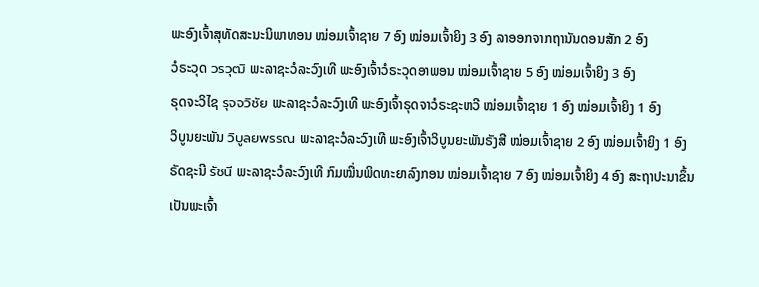ພະອົງເຈົ້າສຸທັດສະນະນິພາທອນ ໝ່ອມເຈົ້າຊາຍ 7 ອົງ ໝ່ອມເຈົ້າຍິງ 3 ອົງ ລາອອກຈາກຖານັນດອນສັກ 2 ອົງ
ວໍຣະວຸດ วรวุฒิ ພະລາຊະວໍລະວົງເທີ ພະອົງເຈົ້າວໍຣະວຸດອາພອນ ໝ່ອມເຈົ້າຊາຍ 5 ອົງ ໝ່ອມເຈົ້າຍິງ 3 ອົງ
ຣຸດຈະວິໄຊ รุจจวิชัย ພະລາຊະວໍລະວົງເທີ ພະອົງເຈົ້າຣຸດຈາວໍຣະຊະຫວີ ໝ່ອມເຈົ້າຊາຍ 1 ອົງ ໝ່ອມເຈົ້າຍິງ 1 ອົງ
ວິບູນຍະພັນ วิบูลยพรรณ ພະລາຊະວໍລະວົງເທີ ພະອົງເຈົ້າວິບູນຍະພັນຣັງສີ ໝ່ອມເຈົ້າຊາຍ 2 ອົງ ໝ່ອມເຈົ້າຍິງ 1 ອົງ
ຣັດຊະນີ รัชนี ພະລາຊະວໍລະວົງເທີ ກົມໝື່ນພິດທະຍາລົງກອນ ໝ່ອມເຈົ້າຊາຍ 7 ອົງ ໝ່ອມເຈົ້າຍິງ 4 ອົງ ສະຖາປະນາຂຶ້ນເປັນພະເຈົ້າ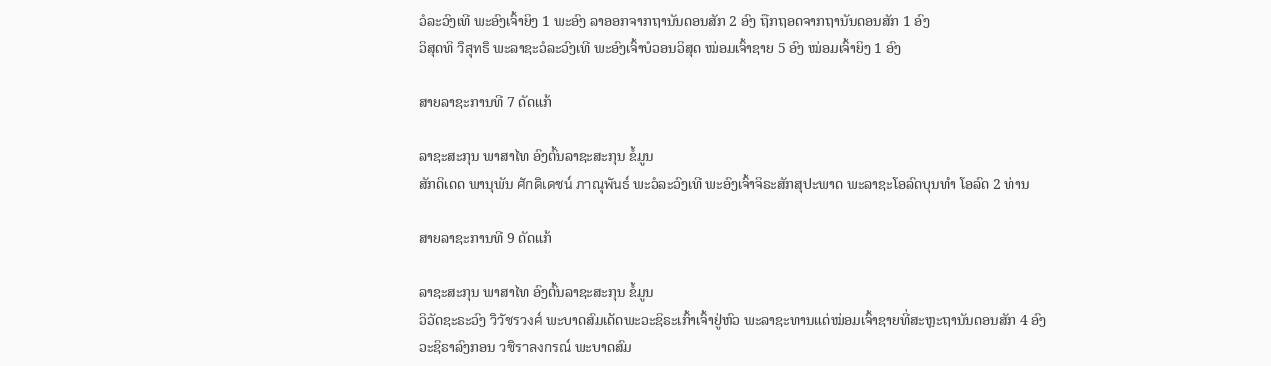ວໍລະວົງເທີ ພະອົງເຈົ້າຍິງ 1 ພະອົງ ລາອອກຈາກຖານັນດອນສັກ 2 ອົງ ຖືກຖອດຈາກຖານັນດອນສັກ 1 ອົງ
ວິສຸດທິ วิสุทธิ ພະລາຊະວໍລະວົງເທີ ພະອົງເຈົ້າບໍວອນວິສຸດ ໝ່ອມເຈົ້າຊາຍ 5 ອົງ ໝ່ອມເຈົ້າຍິງ 1 ອົງ

ສາຍລາຊະການທີ 7 ດັດແກ້

ລາຊະສະກຸນ ພາສາໄທ ອົງຕົ້ນລາຊະສະກຸນ ຂໍ້ມູນ
ສັກດິເດດ ພານຸພັນ ศักดิเดชน์ ภาณุพันธ์ ພະວໍລະວົງເທີ ພະອົງເຈົ້າຈິຣະສັກສຸປະພາດ ພະລາຊະໂອລົດບຸນທຳ ໂອລົດ 2 ທ່ານ

ສາຍລາຊະການທີ 9 ດັດແກ້

ລາຊະສະກຸນ ພາສາໄທ ອົງຕົ້ນລາຊະສະກຸນ ຂໍ້ມູນ
ວິວັດຊະຣະວົງ วิวัชรวงศ์ ພະບາດສົມເດັດພະວະຊິຣະເກົ້າເຈົ້າຢູ່ຫົວ ພະລາຊະທານແດ່ໝ່ອມເຈົ້າຊາຍທີ່ສະຫຼະຖານັນດອນສັກ 4 ອົງ
ວະຊິຣາລົງກອນ วชิราลงกรณ์ ພະບາດສົມ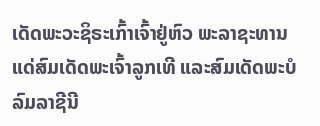ເດັດພະວະຊິຣະເກົ້າເຈົ້າຢູ່ຫົວ ພະລາຊະທານແດ່ສົມເດັດພະເຈົ້າລູກເທີ ແລະສົມເດັດພະບໍລົມລາຊີນີ